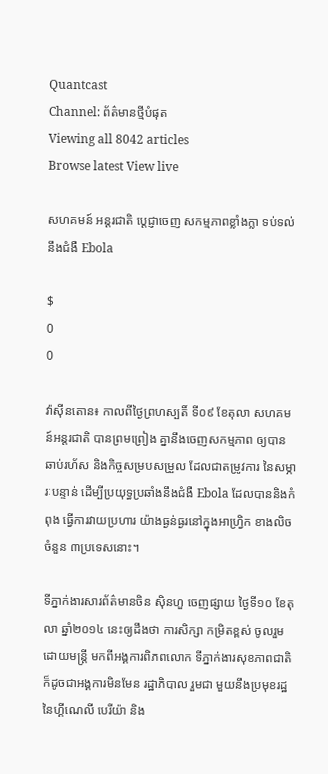Quantcast
Channel: ព័ត៌មានថ្មីបំផុត
Viewing all 8042 articles
Browse latest View live

សហគមន៍ អន្ដរជាតិ ប្ដេជ្ញាចេញ សកម្មភាពខ្លាំងក្លា ទប់ទល់នឹងជំងឺ Ebola

$
0
0

វ៉ាស៊ីនតោន៖ កាលពីថ្ងៃព្រហស្បតិ៍ ទី០៩ ខែតុលា សហគមន៍អន្ដរជាតិ បានព្រមព្រៀង គ្នានឹងចេញសកម្មភាព ឲ្យបានឆាប់រហ័ស និងកិច្ចសម្របសម្រួល ដែលជាតម្រូវការ នៃសម្ភារៈបន្ទាន់ ដើម្បីប្រយុទ្ធប្រឆាំងនឹងជំងឺ Ebola ដែលបាននិងកំពុង ធ្វើការវាយប្រហារ យ៉ាងធ្ងន់ធ្ងរនៅក្នុងអាហ្វ្រិក ខាងលិច ចំនួន ៣ប្រទេសនោះ។

ទីភ្នាក់ងារសារព័ត៌មានចិន ស៊ិនហួ ចេញផ្សាយ ថ្ងៃទី១០ ខែតុលា ឆ្នាំ២០១៤ នេះឲ្យដឹងថា ការសិក្សា កម្រិតខ្ពស់ ចូលរួមដោយមន្រ្តី មកពីអង្គការពិភពលោក ទីភ្នាក់ងារសុខភាពជាតិ ក៏ដូចជាអង្គការមិនមែន រដ្ឋាភិបាល រួមជា មួយនឹងប្រមុខរដ្ឋ នៃហ្គីណេលី បេរីយ៉ា និង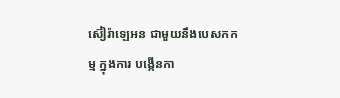ស៊ៀរ៉ាឡេអន ជាមួយនឹងបេសកកម្ម ក្នុងការ បង្កើនកា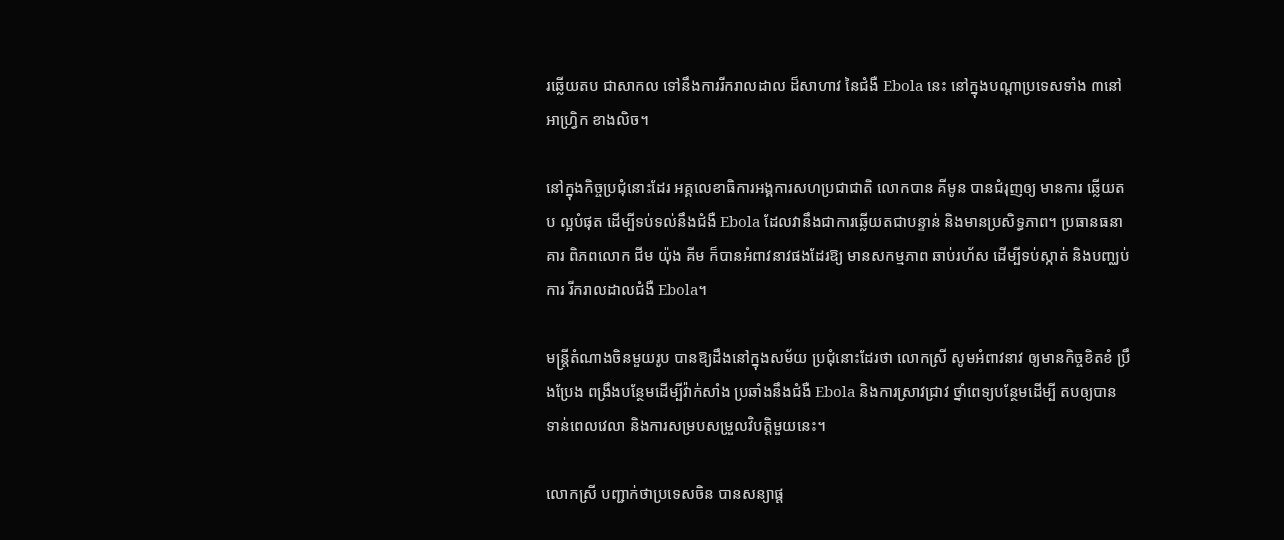រឆ្លើយតប ជាសាកល ទៅនឹងការរីករាលដាល ដ៏សាហាវ នៃជំងឺ Ebola នេះ នៅក្នុងបណ្ដាប្រទេសទាំង ៣នៅអាហ្រ្វិក ខាងលិច។

នៅក្នុងកិច្ចប្រជុំនោះដែរ អគ្គលេខាធិការអង្គការសហប្រជាជាតិ លោកបាន គីមូន បានជំរុញឲ្យ មានការ ឆ្លើយតប ល្អបំផុត ដើម្បីទប់ទល់នឹងជំងឺ Ebola ដែលវានឹងជាការឆ្លើយតជាបន្ទាន់ និងមានប្រសិទ្ធភាព។ ប្រធានធនាគារ ពិភពលោក ជីម យ៉ុង គីម ក៏បានអំពាវនាវផងដែរឱ្យ មានសកម្មភាព ឆាប់រហ័ស ដើម្បីទប់ស្កាត់ និងបញ្ឈប់ ការ រីករាលដាលជំងឺ Ebola។

មន្ត្រីតំណាងចិនមួយរូប បានឱ្យដឹងនៅក្នុងសម័យ ប្រជុំនោះដែរថា លោកស្រី សូមអំពាវនាវ ឲ្យមានកិច្ចខិតខំ ប្រឹងប្រែង ពង្រឹងបន្ថែមដើម្បីវ៉ាក់សាំង ប្រឆាំងនឹងជំងឺ Ebola និងការស្រាវជ្រាវ ថ្នាំពេទ្យបន្ថែមដើម្បី តបឲ្យបាន ទាន់ពេលវេលា និងការសម្របសម្រួលវិបត្តិមួយនេះ។

លោកស្រី បញ្ជាក់ថាប្រទេសចិន បានសន្យាផ្ត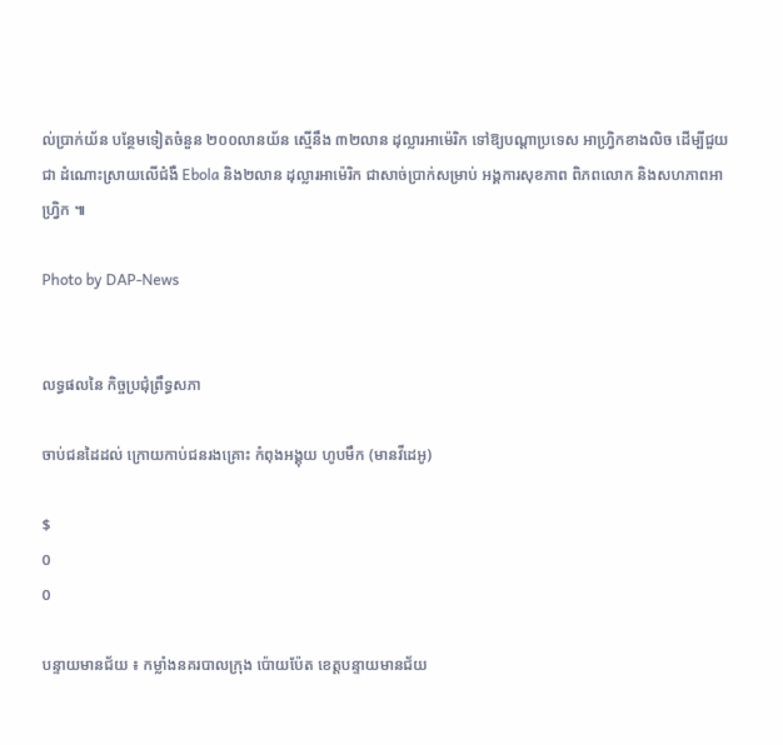ល់ប្រាក់យ័ន បន្ថែមទៀតចំនួន ២០០លានយ័ន ស្មើនឹង ៣២លាន ដុល្លារអាម៉េរិក ទៅឱ្យបណ្តាប្រទេស អាហ្វ្រិកខាងលិច ដើម្បីជួយជា ដំណោះស្រាយលើជំងឺ Ebola និង២លាន ដុល្លារអាម៉េរិក ជាសាច់ប្រាក់សម្រាប់ អង្គការសុខភាព ពិភពលោក និងសហភាពអាហ្វ្រិក ៕

Photo by DAP-News


លទ្ធផលនៃ កិច្ចប្រជុំព្រឹទ្ធសភា

ចាប់ជនដៃដល់ ក្រោយកាប់ជនរងគ្រោះ កំពុងអង្គុយ ហូបមឹក (មានវីដេអូ)

$
0
0

បន្ទាយមានជ័យ ៖ កម្លាំងនគរបាលក្រុង ប៉ោយប៉ែត ខេត្ដបន្ទាយមានជ័យ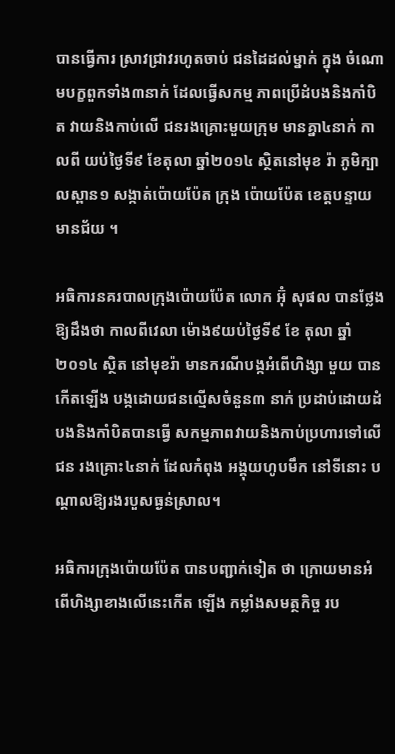បានធ្វើការ ស្រាវជ្រាវរហូតចាប់ ជនដៃដល់ម្នាក់ ក្នុង ចំណោមបក្ខពួកទាំង៣នាក់ ដែលធ្វើសកម្ម ភាពប្រើដំបងនិងកាំបិត វាយនិងកាប់លើ ជនរងគ្រោះមួយក្រុម មានគ្នា៤នាក់ កាលពី យប់ថ្ងៃទី៩ ខែតុលា ឆ្នាំ២០១៤ ស្ថិតនៅមុខ រ៉ា ភូមិក្បាលស្ពាន១ សង្កាត់ប៉ោយប៉ែត ក្រុង ប៉ោយប៉ែត ខេត្ដបន្ទាយមានជ័យ ។

អធិការនគរបាលក្រុងប៉ោយប៉ែត លោក អ៊ុំ សុផល បានថ្លែងឱ្យដឹងថា កាលពីវេលា ម៉ោង៩យប់ថ្ងៃទី៩ ខែ តុលា ឆ្នាំ២០១៤ ស្ថិត នៅមុខរ៉ា មានករណីបង្កអំពើហិង្សា មួយ បានកើតឡើង បង្កដោយជនល្មើសចំនួន៣ នាក់ ប្រដាប់ដោយដំបងនិងកាំបិតបានធ្វើ សកម្មភាពវាយនិងកាប់ប្រហារទៅលើជន រងគ្រោះ៤នាក់ ដែលកំពុង អង្គុយហូបមឹក នៅទីនោះ បណ្ដាលឱ្យរងរបួសធ្ងន់ស្រាល។

អធិការក្រុងប៉ោយប៉ែត បានបញ្ជាក់ទៀត ថា ក្រោយមានអំពើហិង្សាខាងលើនេះកើត ឡើង កម្លាំងសមត្ថកិច្ច រប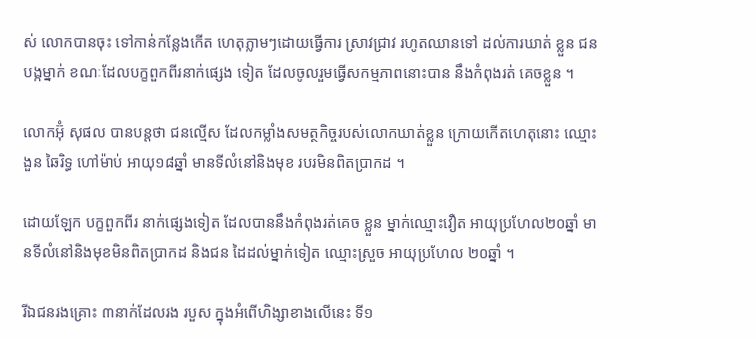ស់ លោកបានចុះ ទៅកាន់កន្លែងកើត ហេតុភ្លាមៗដោយធ្វើការ ស្រាវជ្រាវ រហូតឈានទៅ ដល់ការឃាត់ ខ្លួន ជន បង្កម្នាក់ ខណៈដែលបក្ខពួកពីរនាក់ផ្សេង ទៀត ដែលចូលរួមធ្វើសកម្មភាពនោះបាន នឹងកំពុងរត់ គេចខ្លួន ។

លោកអ៊ុំ សុផល បានបន្ដថា ជនល្មើស ដែលកម្លាំងសមត្ថកិច្ចរបស់លោកឃាត់ខ្លួន ក្រោយកើតហេតុនោះ ឈ្មោះងួន ឆៃរិទ្ធ ហៅម៉ាប់ អាយុ១៨ឆ្នាំ មានទីលំនៅនិងមុខ របរមិនពិតប្រាកដ ។

ដោយឡែក បក្ខពួកពីរ នាក់ផ្សេងទៀត ដែលបាននឹងកំពុងរត់គេច ខ្លួន ម្នាក់ឈ្មោះវឿត អាយុប្រហែល២០ឆ្នាំ មានទីលំនៅនិងមុខមិនពិតប្រាកដ និងជន ដៃដល់ម្នាក់ទៀត ឈ្មោះស្រួច អាយុប្រហែល ២០ឆ្នាំ ។

រីឯជនរងគ្រោះ ៣នាក់ដែលរង របួស ក្នុងអំពើហិង្សាខាងលើនេះ ទី១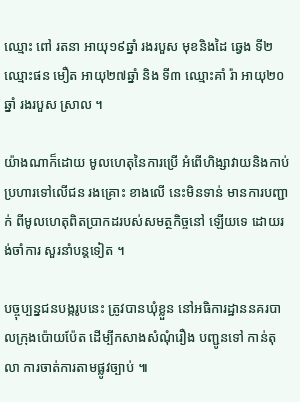ឈ្មោះ ពៅ រតនា អាយុ១៩ឆ្នាំ រងរបួស មុខនិងដៃ ឆ្វេង ទី២ឈ្មោះផន មឿត អាយុ២៧ឆ្នាំ និង ទី៣ ឈ្មោះគាំ រ៉ា អាយុ២០ឆ្នាំ រងរបួស ស្រាល ។

យ៉ាងណាក៏ដោយ មូលហេតុនៃការប្រើ អំពើហិង្សាវាយនិងកាប់ប្រហារទៅលើជន រងគ្រោះ ខាងលើ នេះមិនទាន់ មានការបញ្ជាក់ ពីមូលហេតុពិតប្រាកដរបស់សមត្ថកិច្ចនៅ ឡើយទេ ដោយរង់ចាំការ សួរនាំបន្ដទៀត ។

បច្ចុប្បន្នជនបង្ករូបនេះ ត្រូវបានឃុំខ្លួន នៅអធិការដ្ឋាននគរបាលក្រុងប៉ោយប៉ែត ដើម្បីកសាងសំណុំរឿង បញ្ជូនទៅ កាន់តុលា ការចាត់ការតាមផ្លូវច្បាប់ ៕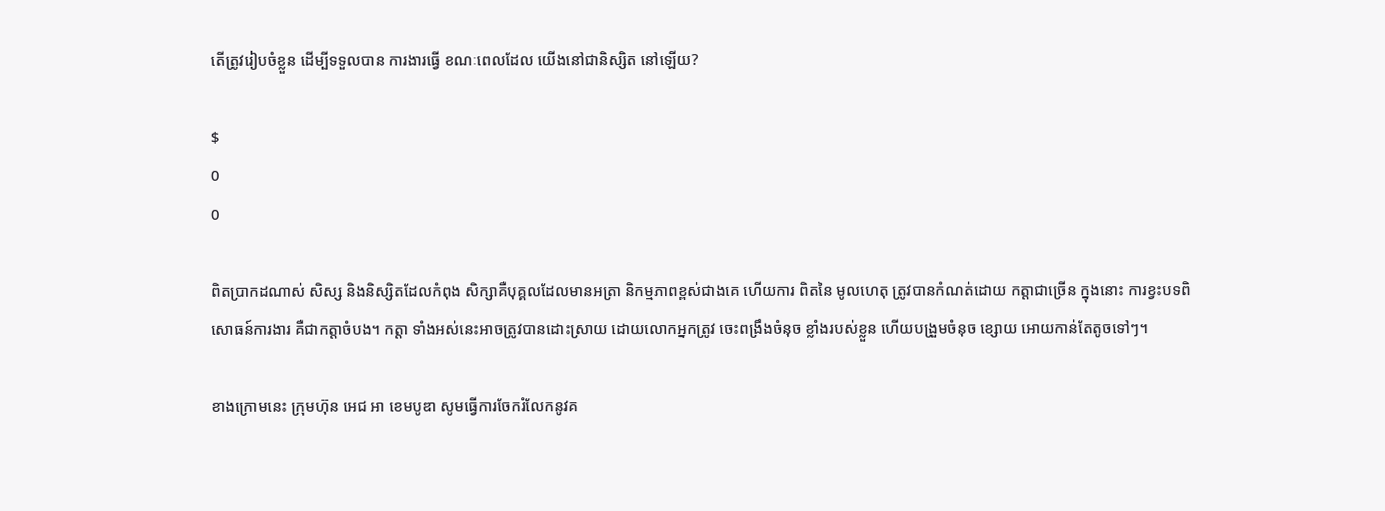តើត្រូវរៀបចំខ្លួន ដើម្បីទទួលបាន ការងារធ្វើ ខណៈពេលដែល យើងនៅជានិស្សិត នៅឡើយ?

$
0
0

ពិតប្រាកដណាស់ សិស្ស និងនិស្សិតដែលកំពុង សិក្សាគឺបុគ្គលដែលមានអត្រា និកម្មភាពខ្ពស់ជាងគេ ហើយការ ពិតនៃ មូលហេតុ ត្រូវបានកំណត់ដោយ កត្តាជាច្រើន ក្នុងនោះ ការខ្វះបទពិសោធន៍ការងារ គឺជាកត្តាចំបង។ កត្តា ទាំងអស់នេះអាចត្រូវបានដោះស្រាយ ដោយលោកអ្នកត្រូវ ចេះពង្រឹងចំនុច ខ្លាំងរបស់ខ្លួន ហើយបង្រួមចំនុច ខ្សោយ អោយកាន់តែតូចទៅៗ។

ខាងក្រោមនេះ ក្រុមហ៊ុន អេជ អា ខេមបូឌា សូមធ្វើការចែករំលែកនូវគ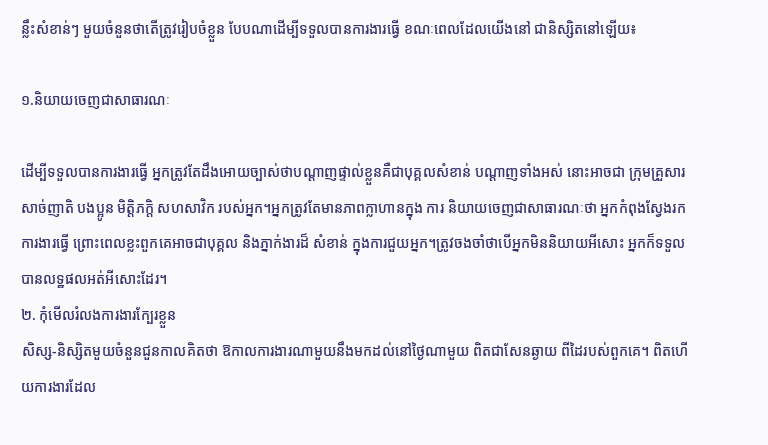ន្លឹះសំខាន់ៗ មួយចំនួនថាតើត្រូវរៀបចំខ្លួន បែបណាដើម្បីទទួលបានការងារធ្វើ ខណៈពេលដែលយើងនៅ ជានិស្សិតនៅឡើយ៖

១.និយាយចេញជាសាធារណៈ

ដើម្បីទទួលបានការងារធ្វើ អ្នកត្រូវតែដឹងអោយច្បាស់ថាបណ្តាញផ្ទាល់ខ្លួនគឺជាបុគ្គលសំខាន់ បណ្តាញទាំងអស់ នោះអាចជា ក្រុមគ្រួសារ សាច់ញាតិ បងប្អូន មិត្តិភក្តិ សហសាវិក របស់អ្នក។អ្នកត្រូវតែមានភាពក្លាហានក្នុង ការ និយាយចេញជាសាធារណៈថា អ្នកកំពុងស្វែងរកការងារធ្វើ ព្រោះពេលខ្លះពួកគេអាចជាបុគ្គល និងភ្នាក់ងារដ៏ សំខាន់ ក្នុងការជួយអ្នក។ត្រូវចងចាំថាបើអ្នកមិននិយាយអីសោះ អ្នកក៏ទទួលបានលទ្ឋផលអត់អីសោះដែរ។
២. កុំមើលរំលងការងារក្បែរខ្លួន
សិស្ស-និស្សិតមួយចំនួនជួនកាលគិតថា ឱកាលការងារណាមួយនឹងមកដល់នៅថ្ងៃណាមួយ ពិតជាសែនឆ្ងាយ ពីដៃរបស់ពួកគេ។ ពិតហើយការងារដែល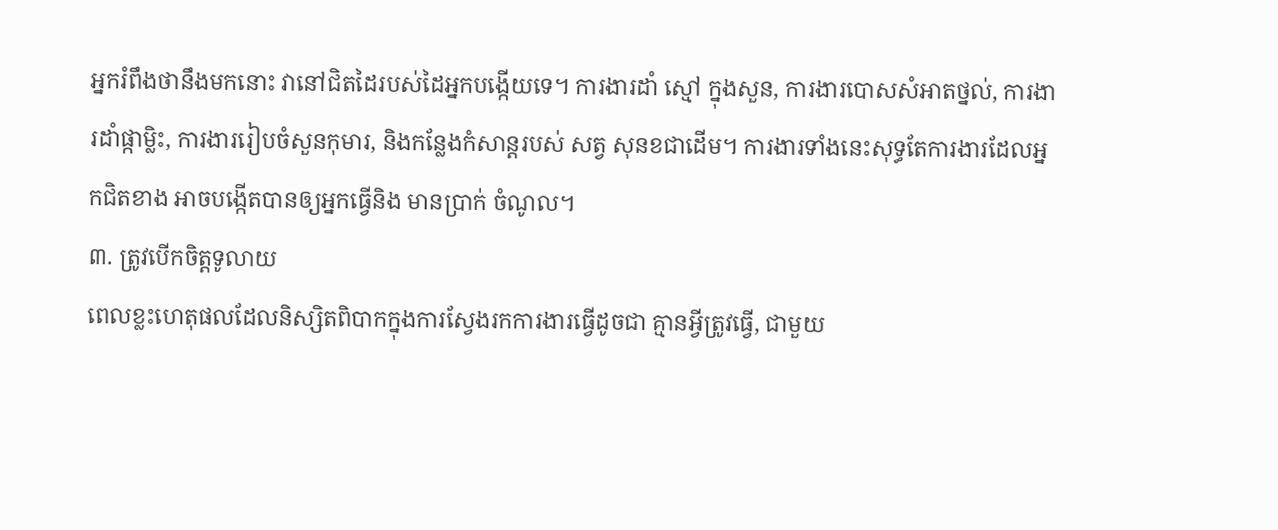អ្នករំពឹងថានឹងមកនោះ វានៅជិតដៃរបស់ដៃអ្នកបង្កើយទេ។ ការងារដាំ ស្មៅ ក្នុងសួន, ការងារបោសសំអាតថ្នល់, ការងារដាំផ្កាម្លិះ, ការងាររៀបចំសួនកុមារ, និងកន្លែងកំសាន្តរបស់ សត្វ សុនខជាដើម។ ការងារទាំងនេះសុទ្ធតែការងារដែលអ្នកជិតខាង អាចបង្កើតបានឲ្យអ្នកធ្វើនិង មានប្រាក់ ចំណូល។
៣. ត្រូវបើកចិត្តទូលាយ
ពេលខ្លះហេតុផលដែលនិស្សិតពិបាកក្នុងការស្វែងរកការងារធ្វើដូចជា គ្មានអ្វីត្រូវធ្វើ, ជាមួយ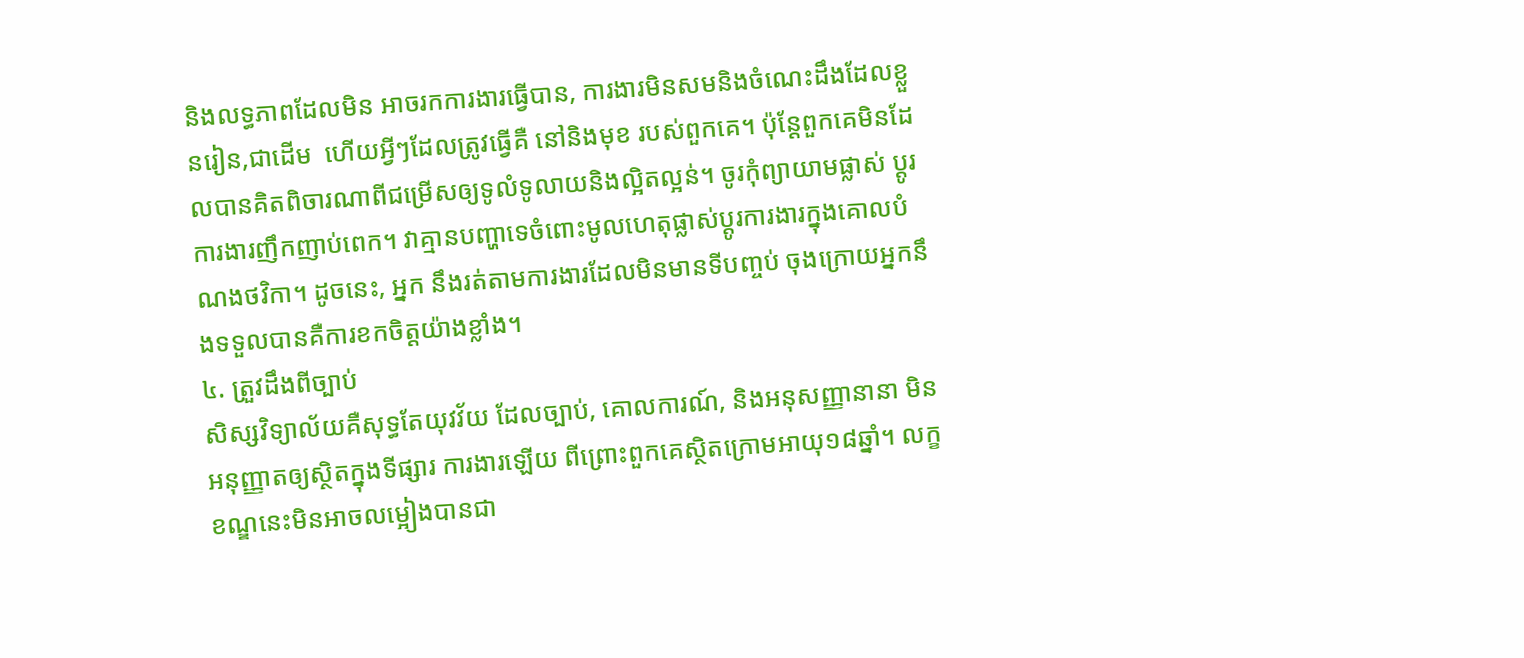និងលទ្ធភាពដែលមិន អាចរកការងារធ្វើបាន, ការងារមិនសមនិងចំណេះដឹងដែលខ្លួនរៀន,ជាដើម  ហើយអ្វីៗដែលត្រូវធ្វើគឺ នៅនិងមុខ របស់ពួកគេ។ ប៉ុន្តែពួកគេមិនដែលបានគិតពិចារណាពីជម្រើសឲ្យទូលំទូលាយនិងល្អិតល្អន់។ ចូរកុំព្យាយាមផ្លាស់ ប្តូរ ការងារញឹកញាប់ពេក។ វាគ្មានបញ្ហាទេចំពោះមូលហេតុផ្លាស់ប្តូរការងារក្នុងគោលបំណងថវិកា។ ដូចនេះ, អ្នក នឹងរត់តាមការងារដែលមិនមានទីបញ្ចប់ ចុងក្រោយអ្នកនឹងទទួលបានគឺការខកចិត្តយ៉ាងខ្លាំង។
៤. ត្រួវដឹងពីច្បាប់
សិស្សវិទ្យាល័យគឺសុទ្ធតែយុវវ័យ ដែលច្បាប់, គោលការណ៍, និងអនុសញ្ញានានា មិនអនុញ្ញាតឲ្យស្ថិតក្នុងទីផ្សារ ការងារឡើយ ពីព្រោះពួកគេស្ថិតក្រោមអាយុ១៨ឆ្នាំ។ លក្ខខណ្ឌនេះមិនអាចលម្អៀងបានជា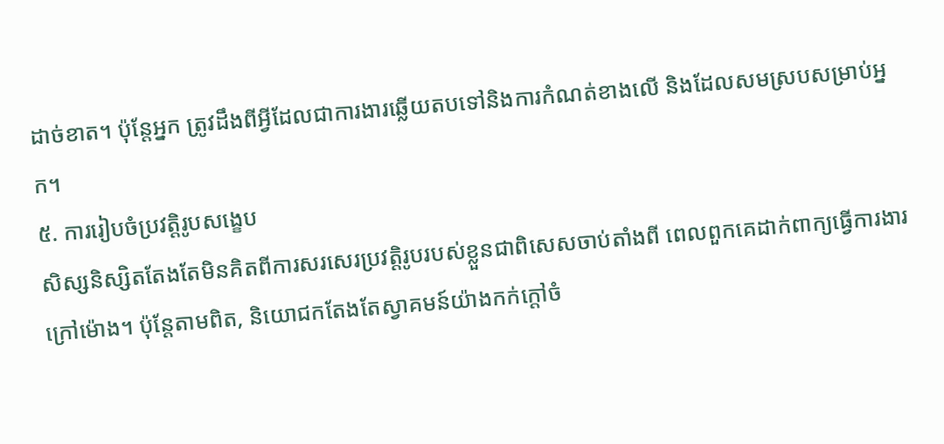ដាច់ខាត។ ប៉ុន្តែអ្នក ត្រូវដឹងពីអ្វីដែលជាការងារឆ្លើយតបទៅនិងការកំណត់ខាងលើ និងដែលសមស្របសម្រាប់អ្នក។
៥. ការរៀបចំប្រវត្តិរូបសង្ខេប
សិស្សនិស្សិតតែងតែមិនគិតពីការសរសេរប្រវត្តិរូបរបស់ខ្លួនជាពិសេសចាប់តាំងពី ពេលពួកគេដាក់ពាក្យធ្វើការងារ ក្រៅម៉ោង។ ប៉ុន្តែតាមពិត, និយោជកតែងតែស្វាគមន៍យ៉ាងកក់ក្តៅចំ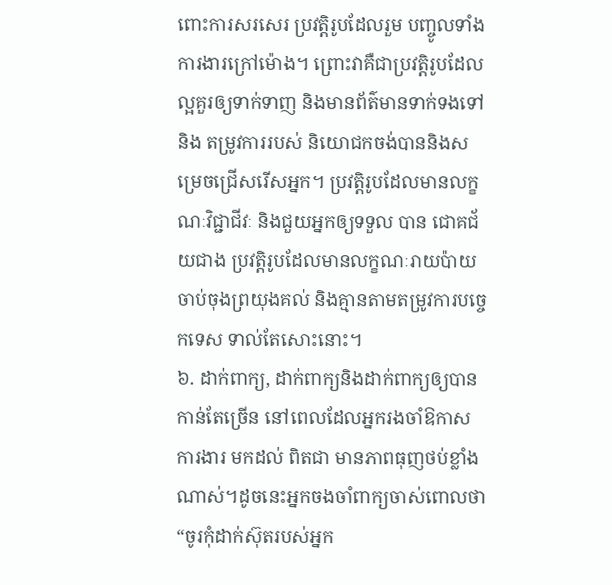ពោះការសរសេរ ប្រវត្តិរូបដែលរួម បញ្ចូលទាំង ការងារក្រៅម៉ោង។ ព្រោះវាគឺជាប្រវត្តិរូបដែលល្អគួរឲ្យទាក់ទាញ និងមានព័ត៌មានទាក់ទងទៅនិង តម្រូវការរបស់ និយោជកចង់បាននិងសម្រេចជ្រើសរើសអ្នក។ ប្រវត្តិរូបដែលមានលក្ខណៈវិជ្ជាជីវៈ និងជួយអ្នកឲ្យទទួល បាន ជោគជ័យជាង ប្រវត្តិរូបដែលមានលក្ខណៈរាយប៉ាយ ចាប់ចុងព្រយុងគល់ និងគ្មានតាមតម្រូវការបច្ចេកទេស ទាល់តែសោះនោះ។
៦. ដាក់ពាក្យ, ដាក់ពាក្យនិងដាក់ពាក្យឲ្យបានកាន់តែច្រើន នៅពេលដែលអ្នករងចាំឱកាស ការងារ មកដល់ ពិតជា មានភាពធុញថប់ខ្លាំងណាស់។ដូចនេះអ្នកចងចាំពាក្យចាស់ពោលថា “ចូរកុំដាក់ស៊ុតរបស់អ្នក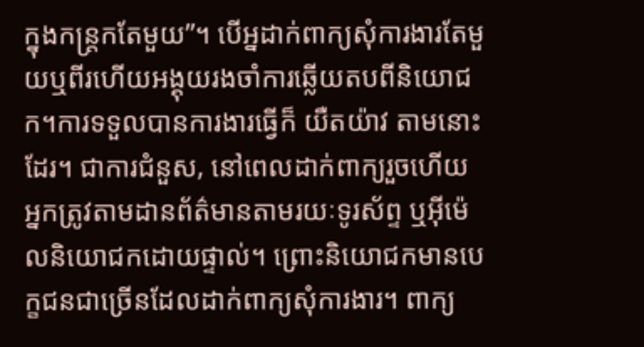ក្នុងកន្ត្រកតែមួយ”។ បើអ្នដាក់ពាក្យសុំការងារតែមួយឬពីរហើយអង្គុយរងចាំការឆ្លើយតបពីនិយោជក។ការទទួលបានការងារធ្វើក៏ យឺតយ៉ាវ តាមនោះដែរ។ ជាការជំនួស, នៅពេលដាក់ពាក្យរួចហើយ អ្នកត្រូវតាមដានព័ត៌មានតាមរយៈទូរស័ព្ទ ឬអ៊ីម៉េលនិយោជកដោយផ្ទាល់។ ព្រោះនិយោជកមានបេក្ខជនជាច្រើនដែលដាក់ពាក្យសុំការងារ។ ពាក្យ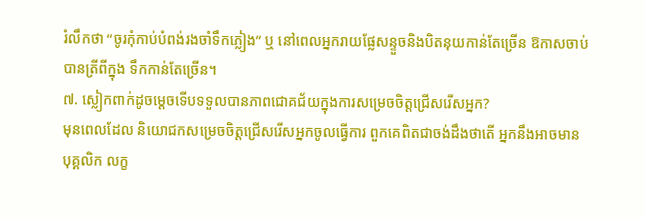រំលឹកថា “ចូរកុំកាប់បំពង់រងចាំទឹកភ្លៀង” ឬ នៅពេលអ្នករាយផ្លែសន្ទួចនិងបិតនុយកាន់តែច្រើន ឱកាសចាប់បានត្រីពីក្នុង ទឹកកាន់តែច្រើន។
៧. ស្លៀកពាក់ដូចម្តេចទើបទទួលបានភាពជោគជ័យក្នុងការសម្រេចចិត្តជ្រើសរើសអ្នក?
មុនពេលដែល និយោជកសម្រេចចិត្តជ្រើសរើសអ្នកចូលធ្វើការ ពួកគេពិតជាចង់ដឹងថាតើ អ្នកនឹងអាចមាន បុគ្គលិក លក្ខ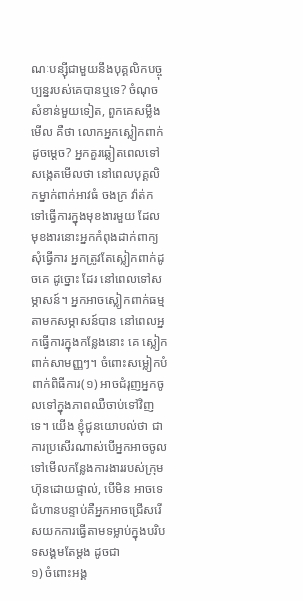ណៈបន្ស៊ីជាមួយនឹងបុគ្គលិកបច្ចុប្បន្នរបស់គេបានឬទេ? ចំណុចសំខាន់មួយទៀត, ពួកគេសម្លឹងមើល គឺថា លោកអ្នកស្លៀកពាក់ដូចម្តេច? អ្នកគួរឆ្លៀតពេលទៅសង្កេតមើលថា នៅពេលបុគ្គលិកម្នាក់ពាក់អាវធំ ចងក្រ វ៉ាត់កទៅធ្វើការក្នុងមុខងារមួយ ដែលមុខងារនោះអ្នកកំពុងដាក់ពាក្យសុំធ្វើការ អ្នកត្រូវតែស្លៀកពាក់ដូចគេ ដូច្នោះ ដែរ នៅពេលទៅសម្ភាសន៍។ អ្នកអាចស្លៀកពាក់ធម្មតាមកសម្ភាសន៍បាន នៅពេលអ្នកធ្វើការក្នុងកន្លែងនោះ គេ ស្លៀកពាក់សាមញ្ញៗ។ ចំពោះសម្លៀកបំពាក់ពិធីការ(១) អាចជំរុញអ្នកចូលទៅក្នុងភាពឈឺចាប់ទៅវិញទេ។ យើង ខ្ញុំជូនយោបល់ថា ជាការប្រសើរណាស់បើអ្នកអាចចូលទៅមើលកន្លែងការងាររបស់ក្រុមហ៊ុនដោយផ្ទាល់, បើមិន អាចទេ ជំហានបន្ទាប់គឺអ្នកអាចជ្រើសរើសយកការធ្វើតាមទម្លាប់ក្នុងបរិបទសង្គមតែម្តង ដូចជា
១) ចំពោះអង្គ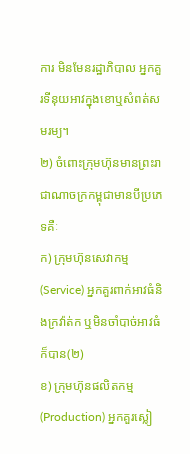ការ មិនមែនរដ្ឋាភិបាល អ្នកគួរទីនុយអាវក្នុងខោឬសំពត់សមរម្យ។
២) ចំពោះក្រុមហ៊ុនមានព្រះរាជាណាចក្រកម្ពុជាមានបីប្រភេទគឺៈ
ក) ក្រុមហ៊ុនសេវាកម្ម (Service) អ្នកគួរពាក់អាវធំនិងក្រវ៉ាត់ក ឬមិនចាំបាច់អាវធំក៏បាន(២)
ខ) ក្រុមហ៊ុនផលិតកម្ម(Production) អ្នកគួរស្លៀ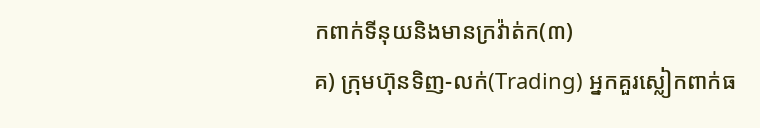កពាក់ទីនុយនិងមានក្រវ៉ាត់ក(៣)
គ) ក្រុមហ៊ុនទិញ-លក់(Trading) អ្នកគួរស្លៀកពាក់ធ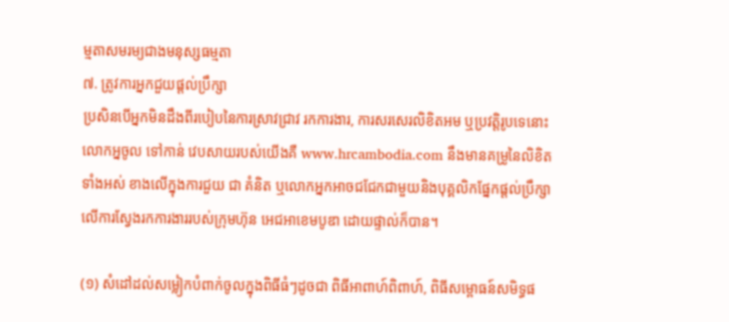ម្មតាសមរម្យជាងមនុស្សធម្មតា
៧. ត្រូវការអ្នកជួយផ្តល់ប្រឹក្សា
ប្រសិនបើអ្នកមិនដឹងពីរបៀបនៃការស្រាវជ្រាវ រកការងារ, ការសរសេរលិខិតអម ឬប្រវត្តិរូបទេនោះ លោកអ្នចូល ទៅកាន់ វេបសាយរបស់យើងគឺ www.hrcambodia.com នឹងមានគម្រូនៃលិខិតទាំងអស់ ខាងលើក្នុងការជួយ ជា គំនិត ឬលោកអ្នកអាចជជែកជាមួយនិងបុគ្គលិកផ្នែកផ្តល់ប្រឹក្សាលើការស្វែងរកការងាររបស់ក្រុមហ៊ុន អេជអាខេមបូឌា ដោយផ្ទាល់ក៏បាន។

(១) សំដៅដល់សម្លៀកបំពាក់ចូលក្នុងពិធីធំៗដូចជា ពិធីអាពាហ៍ពិពាហ៍, ពិធីសម្ពោធន៍សមិទ្ធផ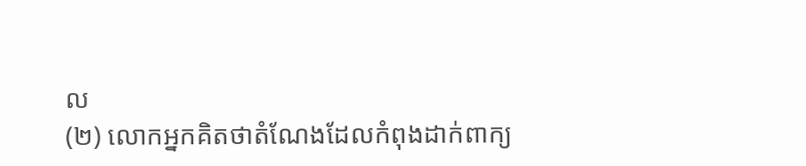ល
(២) លោកអ្នកគិតថាតំណែងដែលកំពុងដាក់ពាក្យ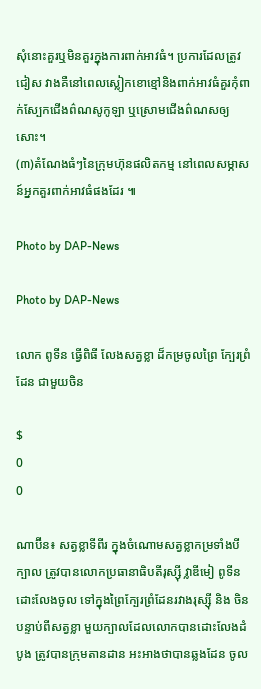សុំនោះគួរឬមិនគួរក្នុងការពាក់អាវធំ។ ប្រការដែលត្រូវជៀស វាងគឺនៅពេលស្លៀកខោខ្មៅនិងពាក់អាវធំគួរកុំពាក់ស្បែកជើងព៌ណសូកូឡា ឬស្រោមជើងព៌ណសឲ្យសោះ។
(៣)តំណែងធំៗនៃក្រុមហ៊ុនផលិតកម្ម នៅពេលសម្ភាសន៍អ្នកគួរពាក់អាវធំផងដែរ ៕

Photo by DAP-News

Photo by DAP-News

លោក ពូទីន ធ្វើពិធី លែងសត្វខ្លា ដ៏កម្រចូលព្រៃ ក្បែរព្រំដែន ជាមួយចិន

$
0
0

ណាប៊ីន៖ សត្វខ្លាទីពីរ ក្នុងចំណោមសត្វខ្លាកម្រទាំងបីក្បាល ត្រូវបានលោកប្រធានាធិបតីរុស្ស៊ី វ្លាឌីមៀ ពូទីន ដោះលែងចូល ទៅក្នុងព្រៃក្បែរព្រំដែនរវាងរុស្ស៊ី និង ចិន បន្ទាប់ពីសត្វខ្លា មួយក្បាលដែលលោកបានដោះលែងដំបូង ត្រូវបានក្រុមតានដាន អះអាងថាបានឆ្លងដែន ចូល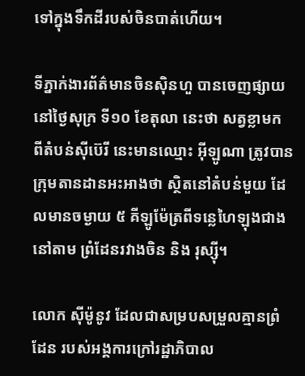ទៅក្នុងទឹកដីរបស់ចិនបាត់ហើយ។

ទីភ្នាក់ងារព័ត៌មានចិនស៊ិនហួ បានចេញផ្សាយនៅថ្ងៃសុក្រ ទី១០ ខែតុលា នេះថា សត្វខ្លាមក ពីតំបន់ស៊ីប៊េរី នេះមានឈ្មោះ អ៊ីឡូណា ត្រូវបានក្រុមតានដានអះអាងថា ស្ថិតនៅតំបន់មួយ ដែលមានចម្ងាយ ៥ គីឡូម៉ែត្រពីទន្លេហៃឡុងជាង នៅតាម ព្រំដែនរវាងចិន និង រុស្ស៊ី។

លោក ស៊ីម៉ូនូវ ដែលជាសម្របសម្រួលគ្មានព្រំដែន របស់អង្គការក្រៅរដ្ឋាភិបាល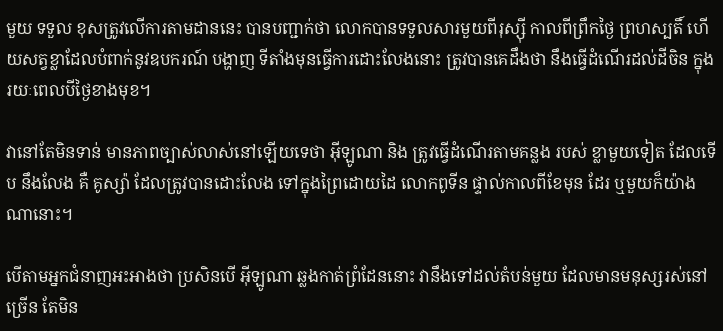មួយ ទទួល ខុសត្រូវលើការតាមដាននេះ បានបញ្ជាក់ថា លោកបានទទួលសារមួយពីរុស្ស៊ី កាលពីព្រឹកថ្ងៃ ព្រហស្បតិ៍ ហើយសត្វខ្លាដែលបំពាក់នូវឧបករណ៍ បង្ហាញ ទីតាំងមុនធ្វើការដោះលែងនោះ ត្រូវបានគេដឹងថា នឹងធ្វើដំណើរដល់ដីចិន ក្នុងរយៈពេលបីថ្ងៃខាងមុខ។

វានៅតែមិនទាន់ មានភាពច្បាស់លាស់នៅឡើយទេថា អ៊ីឡូណា និង ត្រូវធ្វើដំណើរតាមគន្លង របស់ ខ្លាមួយទៀត ដែលទើប នឹងលែង គឺ គូស្ស៉ា ដែលត្រូវបានដោះលែង ទៅក្នុងព្រៃដោយដៃ លោកពូទីន ផ្ទាល់កាលពីខែមុន ដែរ ឬមួយក៏យ៉ាងណានោះ។

បើតាមអ្នកជំនាញអះអាងថា ប្រសិនបើ អ៊ីឡូណា ឆ្លងកាត់ព្រំដែននោះ វានឹងទៅដល់តំបន់មួយ ដែលមានមនុស្សរស់នៅ ច្រើន តែមិន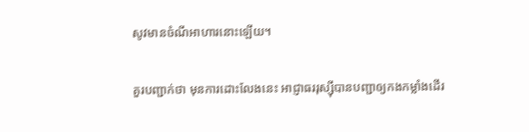សូវមានចំណីអាហារនោះឡើយ។

គួរបញ្ជាក់ថា មុនការដោះលែងនេះ អាជ្ញាធររុស្ស៊ីបានបញ្ជាឲ្យកងកម្លាំងដើរ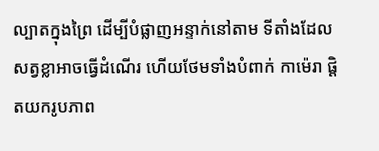ល្បាតក្នុងព្រៃ ដើម្បីបំផ្លាញអន្ទាក់នៅតាម ទីតាំងដែលសត្វខ្លាអាចធ្វើដំណើរ ហើយថែមទាំងបំពាក់ កាម៉េរា ផ្តិតយករូបភាព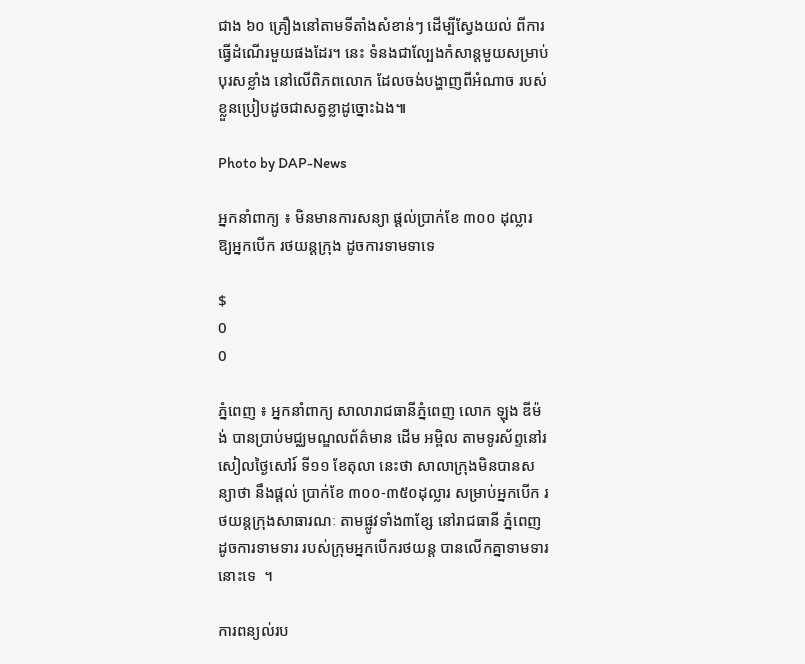ជាង ៦០ គ្រឿងនៅតាមទីតាំងសំខាន់ៗ ដើម្បីស្វែងយល់ ពីការធ្វើដំណើរមួយផងដែរ។ នេះ ទំនងជាល្បែងកំសាន្តមួយសម្រាប់បុរសខ្លាំង នៅលើពិភពលោក ដែលចង់បង្ហាញពីអំណាច របស់ខ្លួនប្រៀបដូចជាសត្វខ្លាដូច្នោះឯង៕

Photo by DAP-News

អ្នកនាំពាក្យ ៖ មិនមានការសន្យា ផ្តល់ប្រាក់ខែ ៣០០ ដុល្លារ ឱ្យអ្នកបើក រថយន្តក្រុង ដូចការទាមទាទេ

$
0
0

ភ្នំពេញ ៖ អ្នកនាំពាក្យ សាលារាជធានីភ្នំពេញ លោក ឡុង ឌីម៉ង់ បានប្រាប់មជ្ឈមណ្ឌលព័ត៌មាន ដើម អម្ពិល តាមទូរស័ព្ទនៅរសៀលថ្ងៃសៅរ៍ ទី១១ ខែតុលា នេះថា សាលាក្រុងមិនបានសន្យាថា នឹងផ្តល់ ប្រាក់ខែ ៣០០-៣៥០ដុល្លារ សម្រាប់អ្នកបើក រថយន្តក្រុងសាធារណៈ តាមផ្លូវទាំង៣ខ្សែ នៅរាជធានី ភ្នំពេញ ដូចការទាមទារ របស់ក្រុមអ្នកបើករថយន្ត បានលើកគ្នាទាមទារនោះទេ  ។

ការពន្យល់រប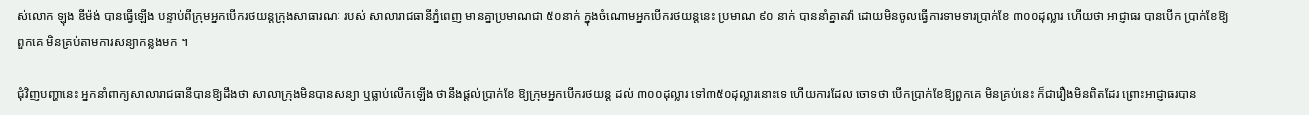ស់លោក ឡុង ឌីម៉ង់ បានធ្វើឡើង បន្ទាប់ពីក្រុមអ្នកបើករថយន្តក្រុងសាធារណៈ របស់ សាលារាជធានីភ្នំពេញ មានគ្នាប្រមាណជា ៥០នាក់ ក្នុងចំណោមអ្នកបើករថយន្តនេះ ប្រមាណ ៩០ នាក់ បាននាំគ្នាតវ៉ា ដោយមិនចូលធ្វើការទាមទារប្រាក់ខែ ៣០០ដុល្លារ ហើយថា អាជ្ញាធរ បានបើក ប្រាក់ខែឱ្យពួកគេ មិនគ្រប់តាមការសន្យាកន្លងមក ។

ជុំវិញបញ្ហានេះ អ្នកនាំពាក្យសាលារាជធានីបានឱ្យដឹងថា សាលាក្រុងមិនបានសន្យា ឬធ្លាប់លើកឡើង ថានឹងផ្តល់ប្រាក់ខែ ឱ្យក្រុមអ្នកបើករថយន្ត ដល់ ៣០០ដុល្លារ ទៅ៣៥០ដុល្លារនោះទេ ហើយការដែល ចោទថា បើកប្រាក់ខែឱ្យពួកគេ មិនគ្រប់នេះ ក៏ជារឿងមិនពិតដែរ ព្រោះអាជ្ញាធរបាន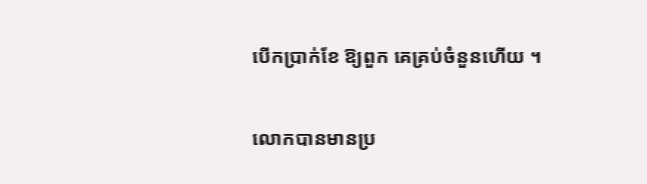បើកប្រាក់ខែ ឱ្យពួក គេគ្រប់ចំនួនហើយ ។

លោកបានមានប្រ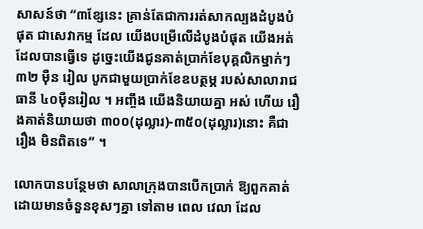សាសន៍ថា “៣ខ្សែនេះ គ្រាន់តែជាការរត់សាកល្បងដំបូងបំផុត ជាសេវាកម្ម ដែល យើងបម្រើលើដំបូងបំផុត យើងអត់ដែលបានធ្វើទេ ដូច្នេះយើងជូនគាត់ប្រាក់ខែបុគ្គលិកម្នាក់ៗ ៣២ ម៉ឺន រៀល បូកជាមួយប្រាក់ខែឧបត្ថម្ភ របស់សាលារាជធានី ៤០ម៉ឺនរៀល ។ អញ្ចឹង យើងនិយាយគ្នា អស់ ហើយ រឿងគាត់និយាយថា ៣០០(ដុល្លារ)-៣៥០(ដុល្លារ)នោះ គឺជារឿង មិនពិតទេ” ។

លោកបានបន្ថែមថា សាលាក្រុងបានបើកប្រាក់ ឱ្យពួកគាត់ ដោយមានចំនួនខុសៗគ្នា ទៅតាម ពេល វេលា ដែល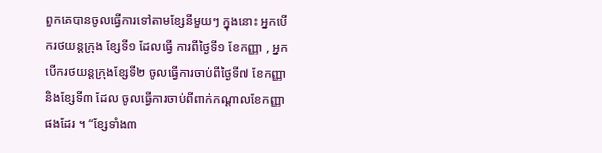ពួកគេបានចូលធ្វើការទៅតាមខ្សែនីមួយៗ ក្នុងនោះ អ្នកបើករថយន្តក្រុង ខ្សែទី១ ដែលធ្វើ ការពីថ្ងៃទី១ ខែកញ្ញា , អ្នកបើករថយន្តក្រុងខ្សែទី២ ចូលធ្វើការចាប់ពីថ្ងៃទី៧ ខែកញ្ញា និងខ្សែទី៣ ដែល ចូលធ្វើការចាប់ពីពាក់កណ្តាលខែកញ្ញាផងដែរ ។ “ខ្សែទាំង៣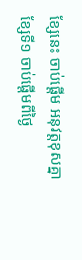ខ្សែនេះ ចាប់ផ្តើម អនុវត្តខុសគ្នា ខ្សែទី១ ចាប់ផ្តើមពីថ្ងៃ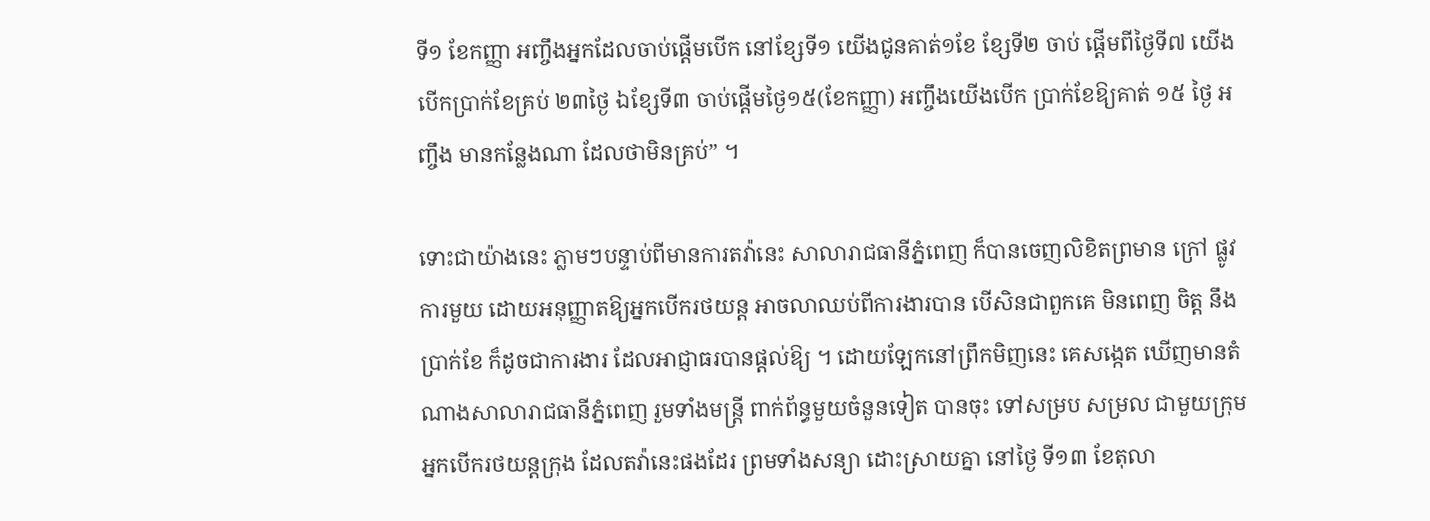ទី១ ខែកញ្ញា អញ្ចឹងអ្នកដែលចាប់ផ្តើមបើក នៅខ្សែទី១ យើងជូនគាត់១ខែ ខ្សែទី២ ចាប់ ផ្តើមពីថ្ងៃទី៧ យើងបើកប្រាក់ខែគ្រប់ ២៣ថ្ងៃ ឯខ្សែទី៣ ចាប់ផ្តើមថ្ងៃ១៥(ខែកញ្ញា) អញ្ចឹងយើងបើក ប្រាក់ខែឱ្យគាត់ ១៥ ថ្ងៃ អញ្ចឹង មានកន្លែងណា ដែលថាមិនគ្រប់” ។

ទោះជាយ៉ាងនេះ ភ្លាមៗបន្ទាប់ពីមានការតវ៉ានេះ សាលារាជធានីភ្នំពេញ ក៏បានចេញលិខិតព្រមាន ក្រៅ ផ្លូវការមួយ ដោយអនុញ្ញាតឱ្យអ្នកបើករថយន្ត អាចលាឈប់ពីការងារបាន បើសិនជាពួកគេ មិនពេញ ចិត្ត នឹងប្រាក់ខែ ក៏ដូចជាការងារ ដែលអាជ្ញាធរបានផ្តល់ឱ្យ ។ ដោយឡែកនៅព្រឹកមិញនេះ គេសង្កេត ឃើញមានតំណាងសាលារាជធានីភ្នំពេញ រួមទាំងមន្រ្តី ពាក់ព័ន្ធមួយចំនួនទៀត បានចុះ ទៅសម្រប សម្រល ជាមួយក្រុមអ្នកបើករថយន្តក្រុង ដែលតវ៉ានេះផងដែរ ព្រមទាំងសន្យា ដោះស្រាយគ្នា នៅថ្ងៃ ទី១៣ ខែតុលា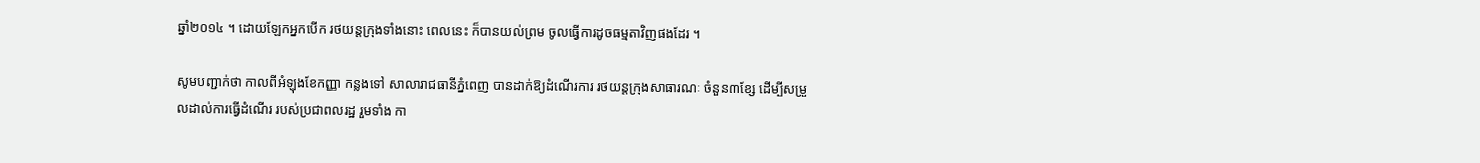ឆ្នាំ២០១៤ ។ ដោយឡែកអ្នកបើក រថយន្តក្រុងទាំងនោះ ពេលនេះ ក៏បានយល់ព្រម ចូលធ្វើការដូចធម្មតាវិញផងដែរ ។

សូមបញ្ជាក់ថា កាលពីអំឡុងខែកញ្ញា កន្លងទៅ សាលារាជធានីភ្នំពេញ បានដាក់ឱ្យដំណើរការ រថយន្តក្រុងសាធារណៈ ចំនួន៣ខ្សែ ដើម្បីសម្រួលដាល់ការធ្វើដំណើរ របស់ប្រជាពលរដ្ឋ រួមទាំង កា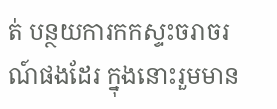ត់ បន្ថយការកកស្ទះចរាចរណ៍ផងដែរ ក្នុងនោះរួមមាន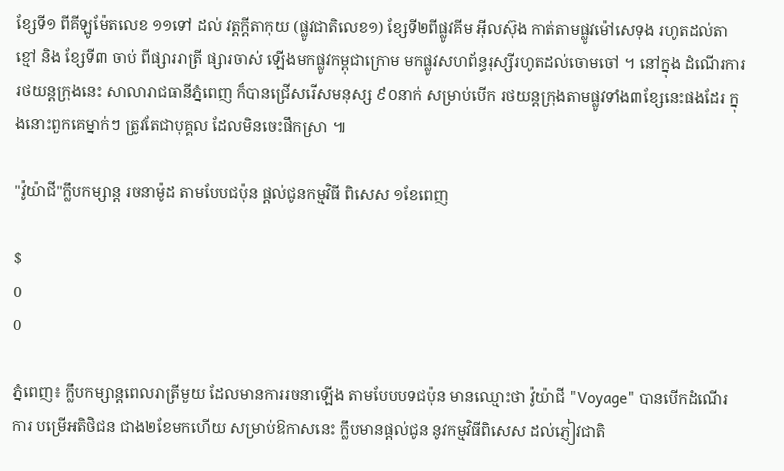ខ្សែទី១ ពីគីឡូម៉ែតលេខ ១១ទៅ ដល់ វត្តក្តីតាកុយ (ផ្លូវជាតិលេខ១) ខ្សែទី២ពីផ្លូវគីម អ៊ីលស៊ុង កាត់តាមផ្លូវម៉ៅសេទុង រហូតដល់តាខ្មៅ និង ខ្សែទី៣ ចាប់ ពីផ្សាររាត្រី ផ្សារចាស់ ឡើងមកផ្លូវកម្ពុជាក្រោម មកផ្លូវសហព័ន្ធរុស្សីរហូតដល់ចោមចៅ ។ នៅក្នុង ដំណើរការរថយន្តក្រុងនេះ សាលារាជធានីភ្នំពេញ ក៏បានជ្រើសរើសមនុស្ស ៩០នាក់ សម្រាប់បើក រថយន្តក្រុងតាមផ្លូវទាំង៣ខ្សែនេះផងដែរ ក្នុងនោះពួកគេម្នាក់ៗ ត្រូវតែជាបុគ្គល ដែលមិនចេះផឹកស្រា ៕

"វ៉ូយ៉ាជី"ក្លឹបកម្សាន្ត រចនាម៉ូដ តាមបែបជប៉ុន ផ្ដល់ជូនកម្មវិធី ពិសេស ១ខែពេញ

$
0
0

ភ្នំពេញ៖ ក្លឹបកម្សាន្តពេលរាត្រីមួយ ដែលមានការរចនាឡើង តាមបែបបទជប៉ុន មានឈ្មោះថា វ៉ូយ៉ាជី "Voyage" បានបើកដំណើរការ បម្រើអតិថិជន ជាង២ខែមកហើយ សម្រាប់ឱកាសនេះ ក្លឹបមានផ្ដល់ជូន នូវកម្មវិធីពិសេស ដល់ភ្ញៀវជាតិ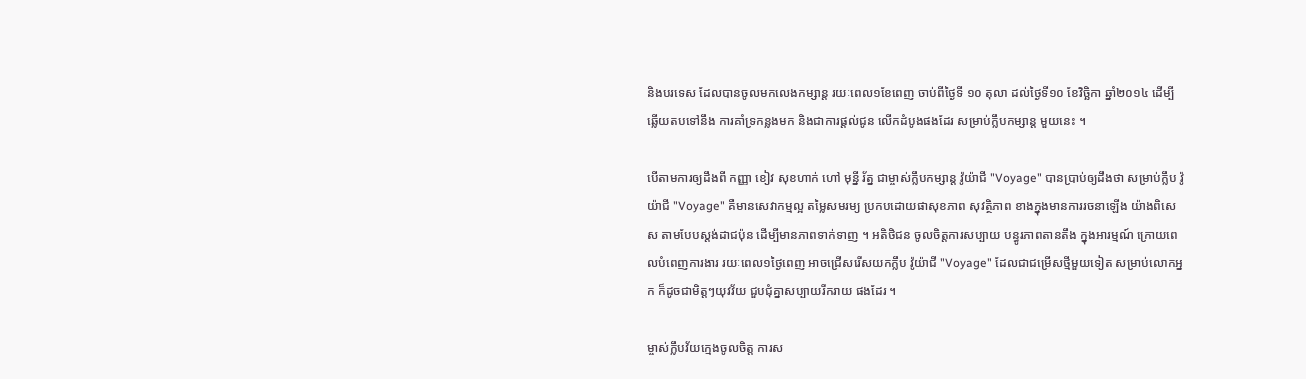និងបរទេស ដែលបានចូលមកលេងកម្សាន្ត រយៈពេល១ខែពេញ ចាប់ពីថ្ងៃទី ១០ តុលា ដល់ថ្ងៃទី១០ ខែវិច្ឆិកា ឆ្នាំ២០១៤ ដើម្បីឆ្លើយតបទៅនឹង ការគាំទ្រកន្លងមក និងជាការផ្ដល់ជូន លើកដំបូងផងដែរ សម្រាប់ក្លឹបកម្សាន្ត មួយនេះ ។

បើតាមការឲ្យដឹងពី កញ្ញា ខៀវ សុខហាក់ ហៅ មុន្នី រ័ត្ន ជាម្ចាស់ក្លឹបកម្សាន្ត វ៉ូយ៉ាជី "Voyage" បានប្រាប់ឲ្យដឹងថា សម្រាប់ក្លឹប វ៉ូយ៉ាជី "Voyage" គឺមានសេវាកម្មល្អ តម្លៃសមរម្យ ប្រកបដោយផាសុខភាព សុវត្ថិភាព ខាងក្នុងមានការរចនាឡើង យ៉ាងពិសេស តាមបែបស្ដង់ដាជប៉ុន ដើម្បីមានភាពទាក់ទាញ ។ អតិថិជន ចូលចិត្តការសប្បាយ បន្ធូរភាពតានតឹង ក្នុងអារម្មណ៍ ក្រោយពេលបំពេញការងារ រយៈពេល១ថ្ងៃពេញ អាចជ្រើសរើសយកក្លឹប វ៉ូយ៉ាជី "Voyage" ដែលជាជម្រើសថ្មីមួយទៀត សម្រាប់លោកអ្នក ក៏ដូចជាមិត្តៗយុវវ័យ ជួបជុំគ្នាសប្បាយរីករាយ ផងដែរ ។

ម្ចាស់ក្លឹបវ័យក្មេងចូលចិត្ត ការស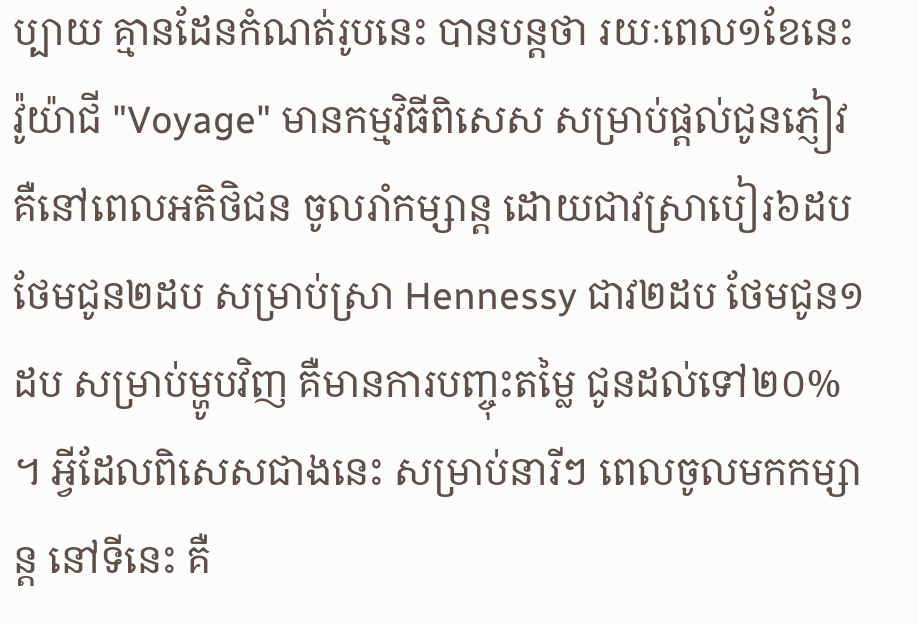ប្បាយ គ្មានដែនកំណត់រូបនេះ បានបន្តថា រយៈពេល១ខែនេះ វ៉ូយ៉ាជី "Voyage" មានកម្មវិធីពិសេស សម្រាប់ផ្ដល់ជូនភ្ញៀវ គឺនៅពេលអតិថិជន ចូលរាំកម្សាន្ត ដោយជាវស្រាបៀរ៦ដប ថែមជូន២ដប សម្រាប់ស្រា Hennessy ជាវ២ដប ថែមជូន១ដប សម្រាប់ម្ហូបវិញ គឺមានការបញ្ចុះតម្លៃ ជូនដល់ទៅ២០% ។ អ្វីដែលពិសេសជាងនេះ សម្រាប់នារីៗ ពេលចូលមកកម្សាន្ត នៅទីនេះ គឺ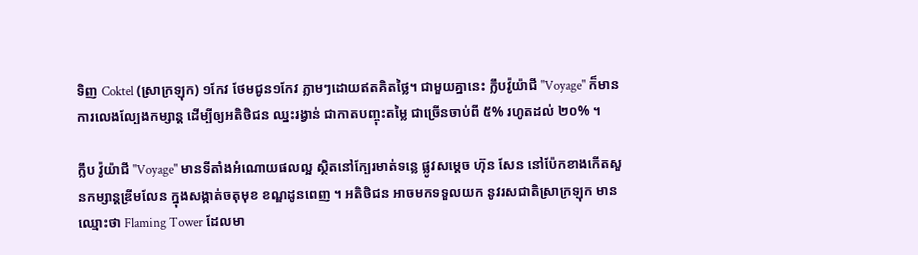ទិញ Coktel (ស្រាក្រឡុក) ១កែវ ថែមជូន១កែវ ភ្លាមៗដោយឥតគិតថ្លៃ។ ជាមួយគ្នានេះ ក្លឹបវ៉ូយ៉ាជី "Voyage" ក៏មានការលេងល្បែងកម្សាន្ត ដើម្បីឲ្យអតិថិជន ឈ្នះរង្វាន់ ជាកាតបញ្ចុះតម្លៃ ជាច្រើនចាប់ពី ៥% រហូតដល់ ២០% ។

ក្លឹប វ៉ូយ៉ាជី "Voyage" មានទីតាំងអំណោយផលល្អ ស្ថិតនៅក្បែរមាត់ទន្លេ ផ្លូវសម្ដេច ហ៊ុន សែន នៅប៉ែកខាងកើតសួនកម្សាន្តឌ្រីមលែន ក្នុងសង្កាត់ចតុមុខ ខណ្ឌដូនពេញ ។ អតិថិជន អាចមកទទួលយក នូវរសជាតិស្រាក្រឡុក មានឈ្មោះថា Flaming Tower ដែលមា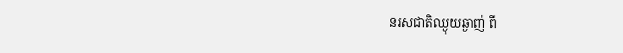នរសជាតិឈ្ងុយឆ្ងាញ់ ពី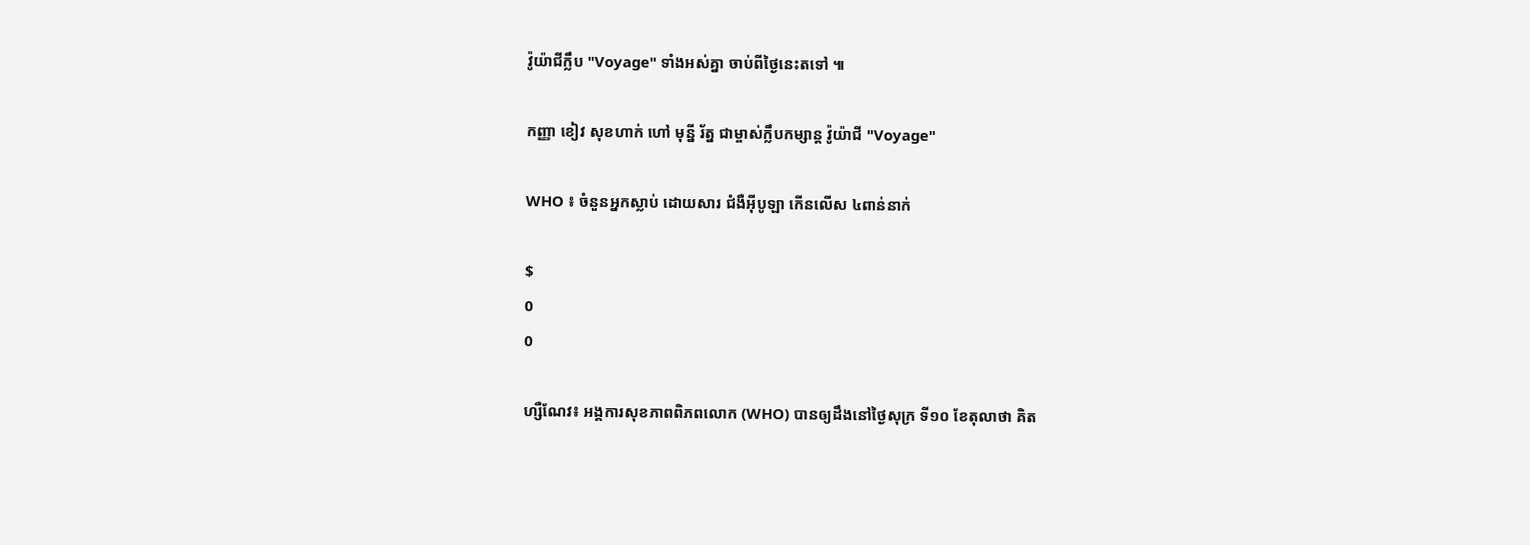វ៉ូយ៉ាជីក្លឹប "Voyage" ទាំងអស់គ្នា ចាប់ពីថ្ងៃនេះតទៅ ៕

កញ្ញា ខៀវ សុខហាក់ ហៅ មុន្នី រ័ត្ន ជាម្ចាស់ក្លឹបកម្សាន្ត វ៉ូយ៉ាជី "Voyage"

WHO ៖ ចំនួនអ្នកស្លាប់ ដោយសារ ជំងឺអ៊ីបូឡា កើនលើស ៤ពាន់នាក់

$
0
0

ហ្សឺណែវ៖ អង្គការសុខភាពពិភពលោក (WHO) បានឲ្យដឹងនៅថ្ងៃសុក្រ ទី១០ ខែតុលាថា គិត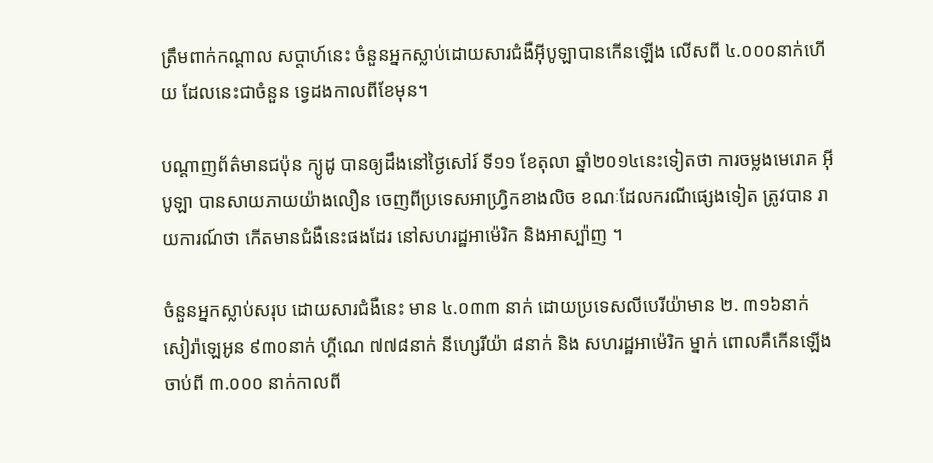ត្រឹមពាក់កណ្តាល សប្តាហ៍នេះ ចំនួនអ្នកស្លាប់ដោយសារជំងឺអ៊ីបូឡាបានកើនឡើង លើសពី ៤.០០០នាក់ហើយ ដែលនេះជាចំនួន ទ្វេដងកាលពីខែមុន។

បណ្តាញព័ត៌មានជប៉ុន ក្យូដូ បានឲ្យដឹងនៅថ្ងៃសៅរ៍ ទី១១ ខែតុលា ឆ្នាំ២០១៤នេះទៀតថា ការចម្លងមេរោគ អ៊ីបូឡា បានសាយភាយយ៉ាងលឿន ចេញពីប្រទេសអាហ្រិ្វកខាងលិច ខណៈដែលករណីផ្សេងទៀត ត្រូវបាន រាយការណ៍ថា កើតមានជំងឺនេះផងដែរ នៅសហរដ្ឋអាម៉េរិក និងអាស្ប៉ាញ ។

ចំនួនអ្នកស្លាប់សរុប ដោយសារជំងឺនេះ មាន ៤.០៣៣ នាក់ ដោយប្រទេសលីបេរីយ៉ាមាន ២. ៣១៦នាក់ សៀរ៉ាឡេអូន ៩៣០នាក់ ហ្គីណេ ៧៧៨នាក់ នីហ្សេរីយ៉ា ៨នាក់ និង សហរដ្ឋអាម៉េរិក ម្នាក់ ពោលគឺកើនឡើង ចាប់ពី ៣.០០០ នាក់កាលពី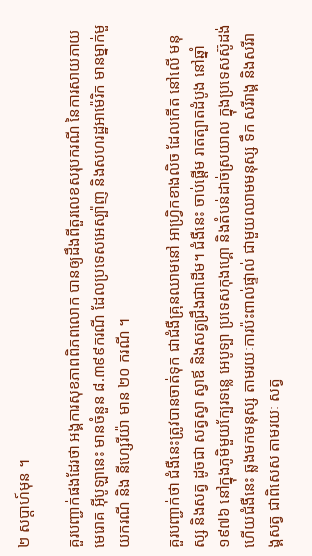២ សប្តាហ៍មុន ។

គួរបញ្ជាក់ផងដែរថា អង្គការសុខភាពពិភពលោក បានឲ្យដឹងពីតួរលេខសរុបករណី នៃការសាយភាយ មេរោគ អ៊ីបូឡានេះ មានចំនួន ៨.៣៩៩ករណី ដែលប្រទេសអេស្ប៉ាញ និងសហរដ្ឋអាម៉េរិក មានម្នាក់មួយករណី និង នីហ្សេរីយ៉ា មាន ២០ ករណី ។

គួរបញ្ជាក់ថា ជំងឺនេះត្រូវបានចាត់ទុក ជាជំងឺគ្រុនឈាមនៅ អាហ្វិ្រកខាងលិច ដែលកើត នៅលើ មនុស្ស និងសត្វ ដូចជា សត្វស្វា ស្វាឪ និងសត្វជ្រឹងជាដើម។ ជំងឺនេះ ចាប់ផ្តើម រាតត្បាតដំបូង នៅឆ្នាំ១៩៧៦ នៅក្នុងភូមិមួយក្បែរទន្លេ អេបូទ្បា ប្រទេសកុងហ្គោ និងតំបន់ដាច់ស្រយាល ក្នុងប្រទេសស៊ូដង់ ហើយជំងឺនេះ ឆ្លងមកមនុស្ស តាមរយៈការប៉ះពាល់ផ្ទាល់ ជាមួយឈាមមនុស្ស ទឹក សរីរាង្គ និងសរីរាង្គសត្វ ជាពិសេស តាមរយៈ សត្វ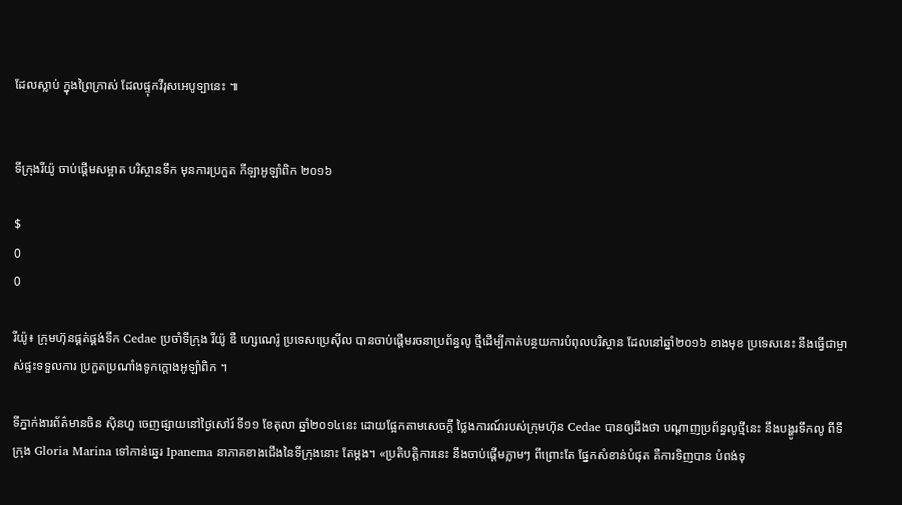ដែលស្លាប់ ក្នុងព្រៃកា្រស់ ដែលផ្ទុកវីរុសអេបូទ្បានេះ ៕


ទីក្រុងរីយ៉ូ ចាប់ផ្តើមសម្អាត បរិស្ថានទឹក មុនការប្រកួត កីឡាអូឡាំពិក ២០១៦

$
0
0

រីយ៉ូ៖ ក្រុមហ៊ុនផ្គត់ផ្គង់ទឹក Cedae ប្រចាំទីក្រុង រីយ៉ូ ឌឺ ហ្សេណេរ៉ូ ប្រទេសប្រេស៊ីល បានចាប់ផ្តើមរចនាប្រព័ន្ធលូ ថ្មីដើម្បីកាត់បន្ថយការបំពុលបរិស្ថាន ដែលនៅឆ្នាំ២០១៦ ខាងមុខ ប្រទេសនេះ នឹងធ្វើជាម្ចាស់ផ្ទះទទួលការ ប្រកួតប្រណាំងទូកក្តោងអូឡាំពិក ។

ទីភ្នាក់ងារព័ត៌មានចិន ស៊ិនហួ ចេញផ្សាយនៅថ្ងៃសៅរ៍ ទី១១ ខែតុលា ឆ្នាំ២០១៤នេះ ដោយផ្អែកតាមសេចក្តី ថ្លៃងការណ៍របស់ក្រុមហ៊ុន Cedae បានឲ្យដឹងថា បណ្តាញប្រព័ន្ធលូថ្មីនេះ នឹងបង្ហូរទឹកលូ ពីទីក្រុង Gloria Marina ទៅកាន់ឆ្នេរ Ipanema នាភាគខាងជើងនៃទីក្រុងនោះ តែម្តង។ «ប្រតិបត្តិការនេះ នឹងចាប់ផ្តើមភ្លាមៗ ពីព្រោះតែ ផ្នែកសំខាន់បំផុត គឺការទិញបាន បំពង់ទុ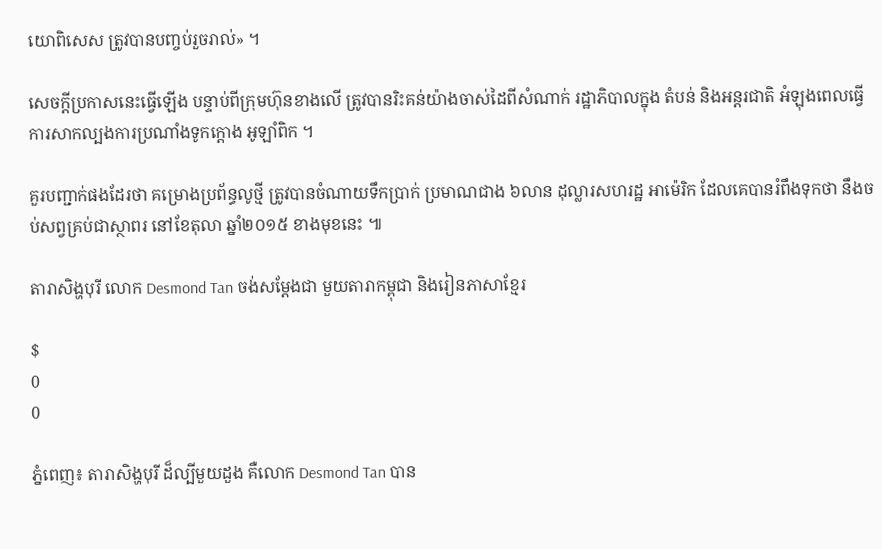យោពិសេស ត្រូវបានបញ្ចប់រួចរាល់» ។

សេចក្តីប្រកាសនេះធ្វើឡើង បន្ទាប់ពីក្រុមហ៊ុនខាងលើ ត្រូវបានរិះគន់យ៉ាងចាស់ដៃពីសំណាក់ រដ្ឋាភិបាលក្នុង តំបន់ និងអន្តរជាតិ អំឡុងពេលធ្វើការសាកល្បងការប្រណាំងទូកក្តោង អូឡាំពិក ។

គួរបញ្ជាក់ផងដែរថា គម្រោងប្រព័ន្ធលូថ្មី ត្រូវបានចំណាយទឹកប្រាក់ ប្រមាណជាង ៦លាន ដុល្លារសហរដ្ឋ អាម៉េរិក ដែលគេបានរំពឹងទុកថា នឹងចប់សព្វគ្រប់ជាស្ថាពរ នៅខែតុលា ឆ្នាំ២០១៥ ខាងមុខនេះ ៕

តារាសិង្ហបុរី លោក Desmond Tan ចង់សម្តែងជា មួយតារាកម្ពុជា និងរៀនភាសាខ្មែរ

$
0
0

ភ្នំពេញ៖ តារាសិង្ហបុរី ដ៏ល្បីមួយដួង គឺលោក Desmond Tan បាន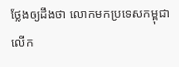ថ្លែងឲ្យដឹងថា លោកមកប្រទេសកម្ពុជា លើក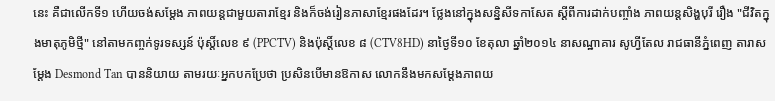នេះ គឺជាលើកទី១ ហើយចង់សម្តែង ភាពយន្តជាមួយតារាខ្មែរ និងក៏ចង់រៀនភាសាខ្មែរផងដែរ។ ថ្លែងនៅក្នុងសន្និសីទកាសែត ស្តីពីការដាក់បញ្ចាំង ភាពយន្តសិង្ហបុរី រឿង "ជីវិតក្នុងមាតុភូមិថ្មី" នៅតាមកញ្ចក់ទូរទស្សន៍ ប៉ុស្តិ៍លេខ ៩ (PPCTV) និងប៉ុស្តិ៍លេខ ៨ (CTV8HD) នាថ្ងៃទី១០ ខែតុលា ឆ្នាំ២០១៤ នាសណ្ឋាគារ សូហ្វីតែល រាជធានីភ្នំពេញ តារាសម្ដែង Desmond Tan បាននិយាយ តាមរយៈអ្នកបកប្រែថា ប្រសិនបើមានឱកាស លោកនឹងមកសម្តែងភាពយ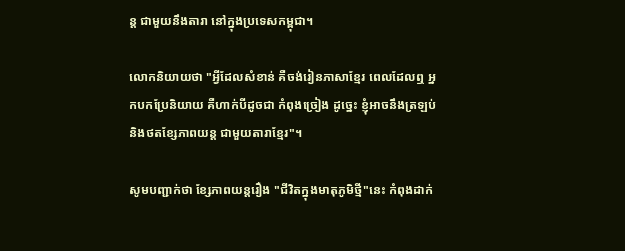ន្ត ជាមួយនឹងតារា នៅក្នុងប្រទេសកម្ពុជា។

លោកនិយាយថា "អ្វីដែលសំខាន់ គឺចង់រៀនភាសាខ្មែរ ពេលដែលឮ អ្នកបកប្រែនិយាយ គឺហាក់បីដូចជា កំពុងច្រៀង ដូច្នេះ ខ្ញុំអាចនឹងត្រឡប់ និងថតខ្សែភាពយន្ត ជាមួយតារាខ្មែរ"។

សូមបញ្ជាក់ថា ខ្សែភាពយន្តរឿង "ជីវិតក្នុងមាតុភូមិថ្មី"នេះ កំពុងដាក់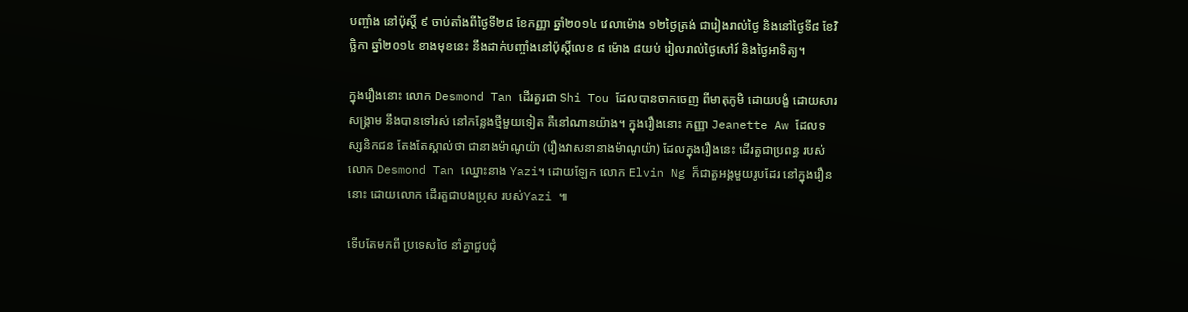បញ្ចាំង នៅប៉ុស្តិ៍ ៩ ចាប់តាំងពីថ្ងៃទី២៨ ខែកញ្ញា ឆ្នាំ២០១៤ វេលាម៉ោង ១២ថ្ងៃត្រង់ ជារៀងរាល់ថ្ងៃ និងនៅថ្ងៃទី៨ ខែវិច្ឆិកា ឆ្នាំ២០១៤ ខាងមុខនេះ នឹងដាក់បញ្ចាំងនៅប៉ុស្តិ៍លេខ ៨ ម៉ោង ៨យប់ រៀលរាល់ថ្ងៃសៅរ៍ និងថ្ងៃអាទិត្យ។

ក្នុងរឿងនោះ លោក Desmond Tan ដើរតួរជា Shi Tou ដែលបានចាកចេញ ពីមាតុភូមិ ដោយបង្ខំ ដោយសារសង្គ្រាម នឹងបានទៅរស់ នៅកន្លែងថ្មីមួយទៀត គឺនៅណានយ៉ាង។ ក្នុងរឿងនោះ កញ្ញា Jeanette Aw ដែលទស្សនិកជន តែងតែស្គាល់ថា ជានាងម៉ាណូយ៉ា (រឿងវាសនានាងម៉ាណូយ៉ា) ដែលក្នុងរឿងនេះ ដើរតួជាប្រពន្ធ របស់លោក Desmond Tan ឈ្នោះនាង Yazi។ ដោយឡែក លោក Elvin Ng ក៏ជាតួអង្គមួយរូបដែរ នៅក្នុងរឿននោះ ដោយលោក ដើរតួជាបងប្រុស របស់Yazi ៕

ទើបតែមកពី ប្រទេសថៃ នាំគ្នាជួបជុំ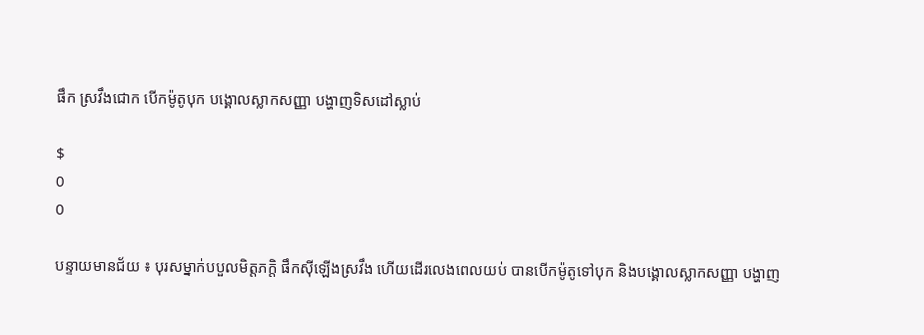ផឹក ស្រវឹងជោក បើកម៉ូតូបុក បង្គោលស្លាកសញ្ញា បង្ហាញទិសដៅស្លាប់

$
0
0

បន្ទាយមានជ័យ ៖ បុរសម្នាក់បបួលមិត្តភក្តិ ផឹកស៊ីឡើងស្រវឹង ហើយដើរលេងពេលយប់ បានបើកម៉ូតូទៅបុក និងបង្គោលស្លាកសញ្ញា បង្ហាញ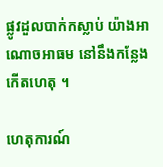ផ្លូវដួលបាក់កស្លាប់ យ៉ាងអាណោចអាធម នៅនឹងកន្លែងកើតហេតុ ។

ហេតុការណ៍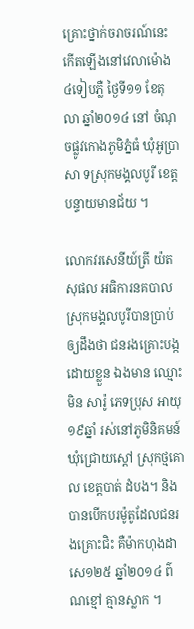គ្រោះថ្នាក់ចរាចរណ៍នេះ កើតឡើងនៅវេលាម៉ោង ៤ទៀបភ្លឺ ថ្ងៃទី១១ ខែតុលា ឆ្នាំ២០១៤ នៅ ចំណុចផ្លូវកោងភូមិភ្នំធំ ឃុំអូប្រាសា ទស្រុកមង្គលបូរី ខេត្តបន្ទាយមានជ័យ ។

លោកវរសេនីយ៍ត្រី យ៉ត សុផល អធិការនគបាល ស្រុកមង្គលបូរីបានប្រាប់ឲ្យដឹងថា ជនរងគ្រោះបង្កដោយខ្លួន ឯងមាន ឈ្មោះមិន សារ៉ូ ភេទប្រុស អាយុ ១៩ឆ្នាំ រស់នៅភូមិនិគមន៍ ឃុំជ្រោយស្តៅ ស្រុកថ្មគោល ខេត្តបាត់ ដំបង។ និងបានបើកបរម៉ូតូដែលជនរងគ្រោះជិះ គឺម៉ាកហុងដាសេ១២៥ ឆ្នាំ២០១៤ ព៌ណខ្មៅ គ្មានស្លាក ។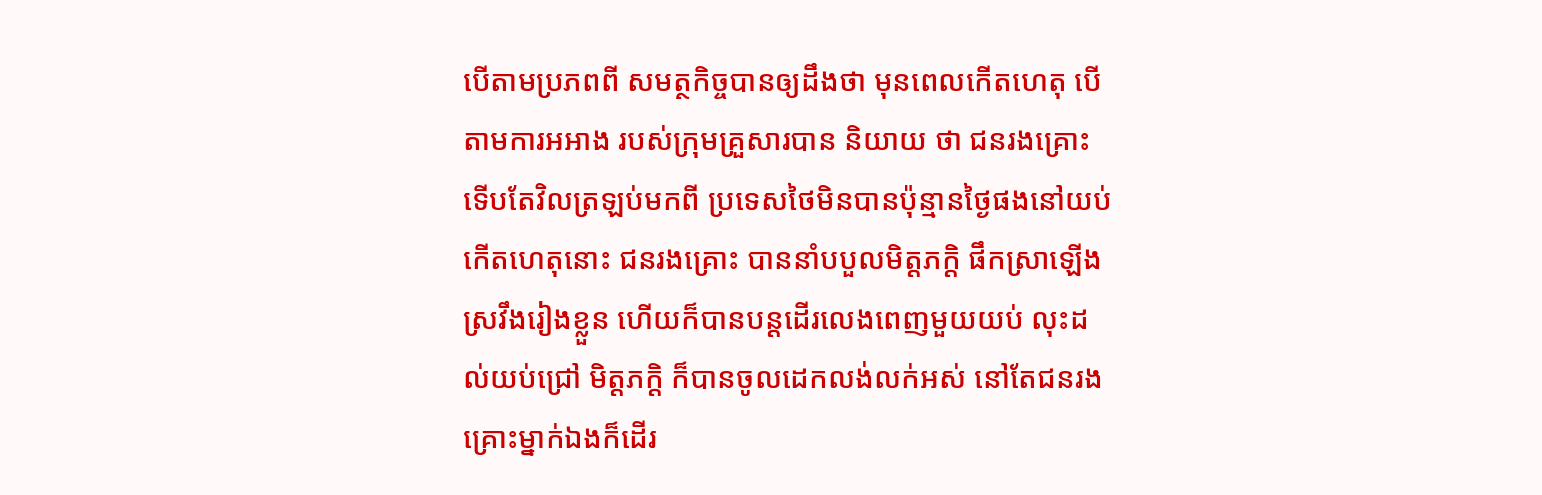បើតាមប្រភពពី សមត្ថកិច្ចបានឲ្យដឹងថា មុនពេលកើតហេតុ បើតាមការអអាង របស់ក្រុមគ្រួសារបាន និយាយ ថា ជនរងគ្រោះ ទើបតែវិលត្រឡប់មកពី ប្រទេសថៃមិនបានប៉ុន្មានថ្ងៃផងនៅយប់កើតហេតុនោះ ជនរងគ្រោះ បាននាំបបួលមិត្តភក្តិ ផឹកស្រាឡើងស្រវឹងរៀងខ្លួន ហើយក៏បានបន្តដើរលេងពេញមួយយប់ លុះដល់យប់ជ្រៅ មិត្តភក្តិ ក៏បានចូលដេកលង់លក់អស់ នៅតែជនរងគ្រោះម្នាក់ឯងក៏ដើរ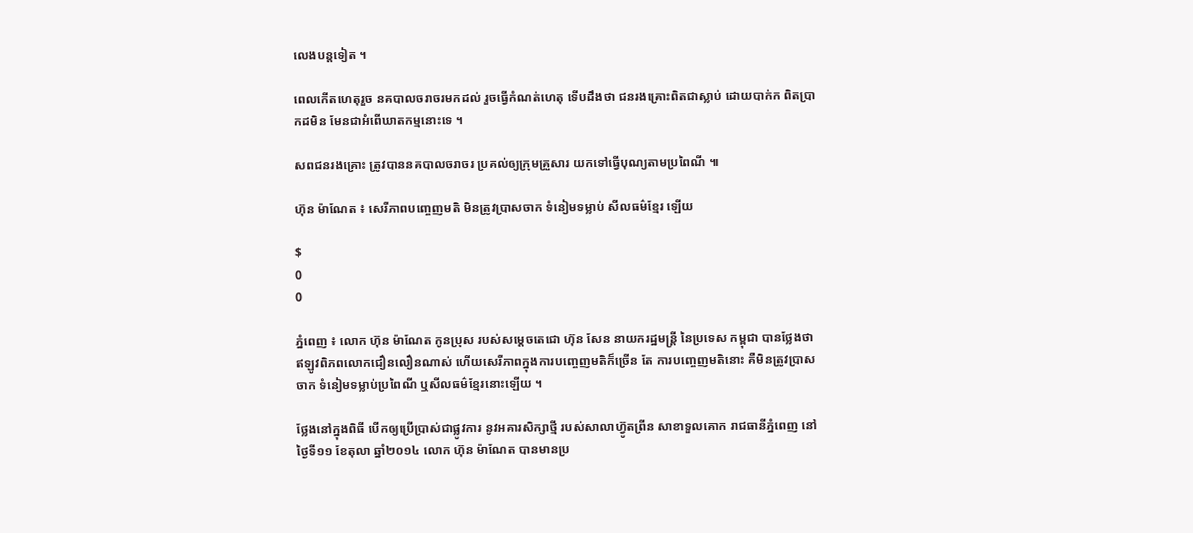លេងបន្តទៀត ។

ពេលកើតហេតុរួច នគបាលចរាចរមកដល់ រួចធ្វើកំណត់ហេតុ ទើបដឹងថា ជនរងគ្រោះពិតជាស្លាប់ ដោយបាក់ក ពិតប្រាកដមិន មែនជាអំពើឃាតកម្មនោះទេ ។

សពជនរងគ្រោះ ត្រូវបាននគបាលចរាចរ ប្រគល់ឲ្យក្រុមគ្រួសារ យកទៅធ្វើបុណ្យតាមប្រពៃណី ៕

ហ៊ុន ម៉ាណែត ៖ សេរីភាពបញ្ចេញមតិ មិនត្រូវប្រាសចាក ទំនៀមទម្លាប់ សីលធម៌ខ្មែរ ឡើយ

$
0
0

ភ្នំពេញ ៖ លោក ហ៊ុន ម៉ាណែត កូនប្រុស របស់សម្តេចតេជោ ហ៊ុន សែន នាយករដ្ឋមន្ត្រី នៃប្រទេស កម្ពុជា បានថ្លែងថា ឥឡូវពិភពលោកជឿនលឿនណាស់ ហើយសេរីភាពក្នុងការបញ្ចេញមតិក៏ច្រើន តែ ការបញ្ចេញមតិនោះ គឺមិនត្រូវប្រាសចាក ទំនៀមទម្លាប់ប្រពៃណី ឬសីលធម៌ខ្មែរនោះឡើយ ។

ថ្លែងនៅក្នុងពិធី បើកឲ្យប្រើប្រាស់ជាផ្លូវការ នូវអគារសិក្សាថ្មី របស់សាលាហ៊្វូតព្រីន សាខាទួលគោក រាជធានីភ្នំពេញ នៅថ្ងៃទី១១ ខែតុលា ឆ្នាំ២០១៤ លោក ហ៊ុន ម៉ាណែត បានមានប្រ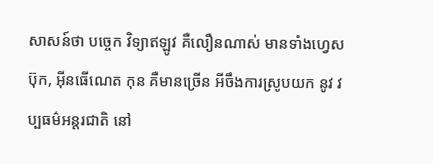សាសន៍ថា បច្ចេក វិទ្យាឥឡូវ គឺលឿនណាស់ មានទាំងហ្វេសប៊ុក, អ៊ីនធើណេត កុន គឺមានច្រើន អីចឹងការស្រូបយក នូវ វប្បធម៌អន្តរជាតិ នៅ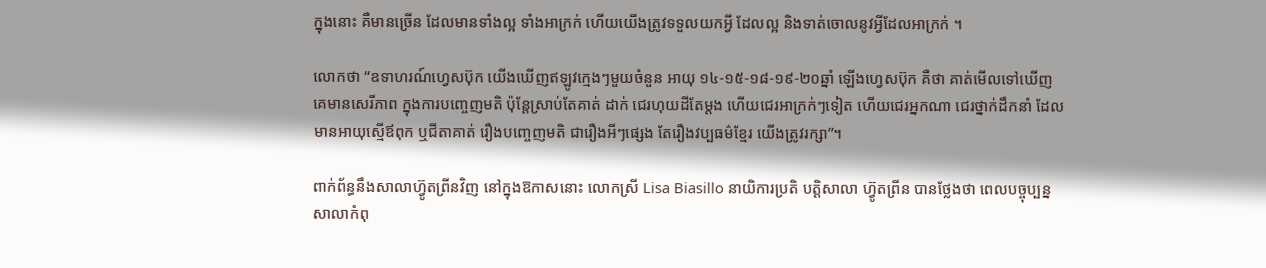ក្នុងនោះ គឺមានច្រើន ដែលមានទាំងល្អ ទាំងអាក្រក់ ហើយយើងត្រូវទទួលយកអ្វី ដែលល្អ និងទាត់ចោលនូវអ្វីដែលអាក្រក់ ។

លោកថា “ឧទាហរណ៍ហ្វេសប៊ុក យើងឃើញឥឡូវក្មេងៗមួយចំនួន អាយុ ១៤-១៥-១៨-១៩-២០ឆ្នាំ ឡើងហ្វេសប៊ុក គឺថា គាត់មើលទៅឃើញគេមានសេរីភាព ក្នុងការបញ្ចេញមតិ ប៉ុន្តែស្រាប់តែគាត់ ដាក់ ជេរហុយដីតែម្តង ហើយជេរអាក្រក់ៗទៀត ហើយជេរអ្នកណា ជេរថ្នាក់ដឹកនាំ ដែលមានអាយុស្មើឪពុក ឬជីតាគាត់ រឿងបញ្ចេញមតិ ជារឿងអីៗផ្សេង តែរឿងវប្បធម៌ខ្មែរ យើងត្រូវរក្សា”។

ពាក់ព័ន្ធនឹងសាលាហ៊្វូតព្រីនវិញ នៅក្នុងឱកាសនោះ លោកស្រី Lisa Biasillo នាយិការប្រតិ បត្តិសាលា ហ៊្វូតព្រីន បានថ្លែងថា ពេលបច្ចុប្បន្ន សាលាកំពុ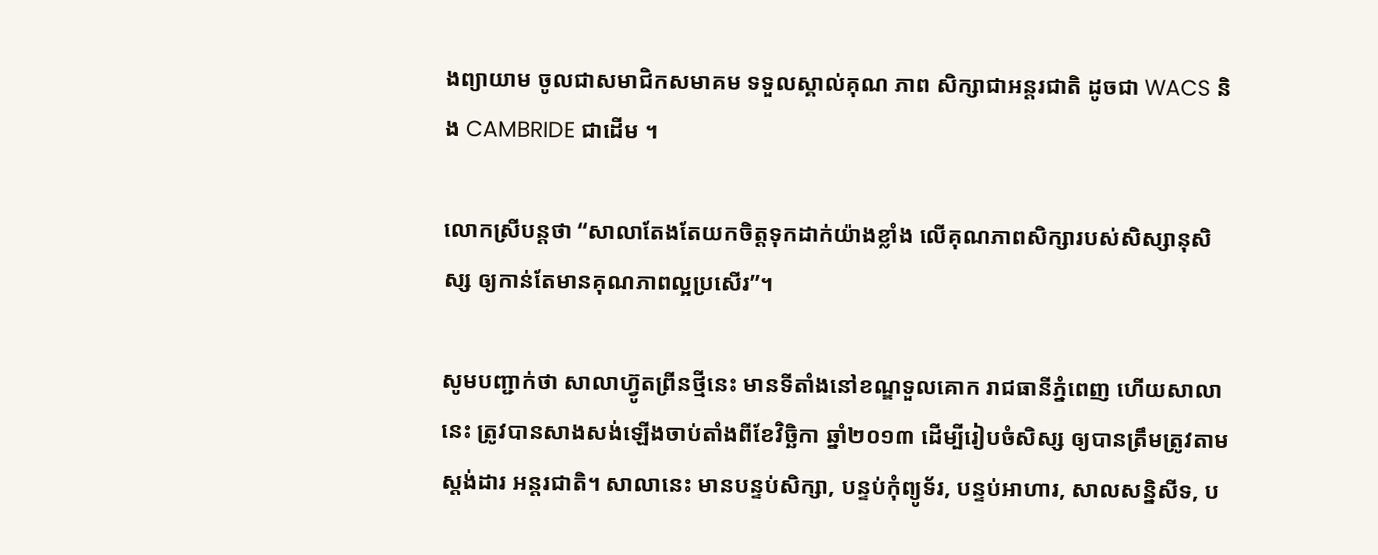ងព្យាយាម ចូលជាសមាជិកសមាគម ទទួលស្គាល់គុណ ភាព សិក្សាជាអន្តរជាតិ ដូចជា WACS និង CAMBRIDE ជាដើម ។

លោកស្រីបន្តថា “សាលាតែងតែយកចិត្តទុកដាក់យ៉ាងខ្លាំង លើគុណភាពសិក្សារបស់សិស្សានុសិស្ស ឲ្យកាន់តែមានគុណភាពល្អប្រសើរ”។

សូមបញ្ជាក់ថា សាលាហ៊្វូតព្រីនថ្មីនេះ មានទីតាំងនៅខណ្ឌទួលគោក រាជធានីភ្នំពេញ ហើយសាលានេះ ត្រូវបានសាងសង់ឡើងចាប់តាំងពីខែវិច្ឆិកា ឆ្នាំ២០១៣ ដើម្បីរៀបចំសិស្ស ឲ្យបានត្រឹមត្រូវតាមស្តង់ដារ អន្តរជាតិ។ សាលានេះ មានបន្ទប់សិក្សា, បន្ទប់កុំព្យូទ័រ, បន្ទប់អាហារ, សាលសន្និសីទ, ប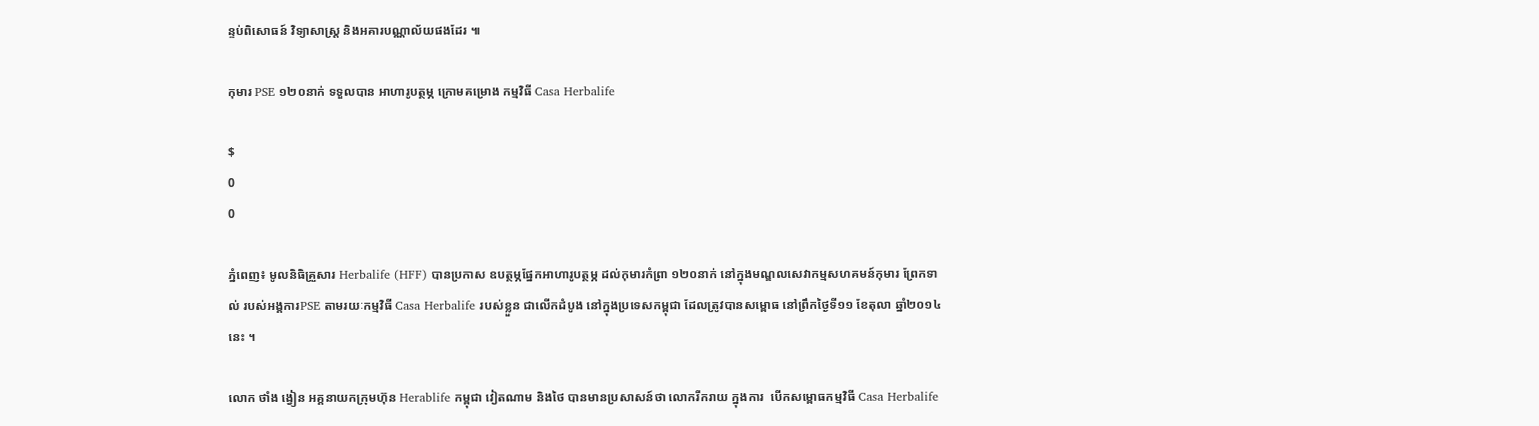ន្ទប់ពិសោធន៍ វិទ្យាសាស្ត្រ និងអគារបណ្ណាល័យផងដែរ ៕

កុមារ PSE ១២០នាក់ ទទួលបាន អាហារូបត្ថម្ភ ក្រោមគម្រោង កម្មវិធី Casa Herbalife

$
0
0

ភ្នំពេញ៖ មូលនិធិគ្រួសារ Herbalife (HFF) បានប្រកាស ឧបត្ថម្ភផ្នែកអាហារូបត្ថម្ភ ដល់កុមារកំព្រា ១២០នាក់ នៅក្នុងមណ្ឌលសេវាកម្មសហគមន៍កុមារ ព្រែកទាល់ របស់អង្គការPSE តាមរយៈកម្មវិធី Casa Herbalife របស់ខ្លួន ជាលើកដំបូង នៅក្នុងប្រទេសកម្ពុជា ដែលត្រូវបានសម្ពោធ នៅព្រឹកថ្ងៃទី១១ ខែតុលា ឆ្នាំ២០១៤នេះ ។

លោក ថាំង ង្វៀន អគ្គនាយកក្រុមហ៊ុន Herablife កម្ពុជា វៀតណាម និងថៃ បានមានប្រសាសន៍ថា លោករីករាយ ក្នុងការ  បើកសម្ពោធកម្មវិធី Casa Herbalife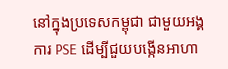នៅក្នុងប្រទេសកម្ពុជា ជាមួយអង្គការ PSE ដើម្បីជួយបង្កើនអាហា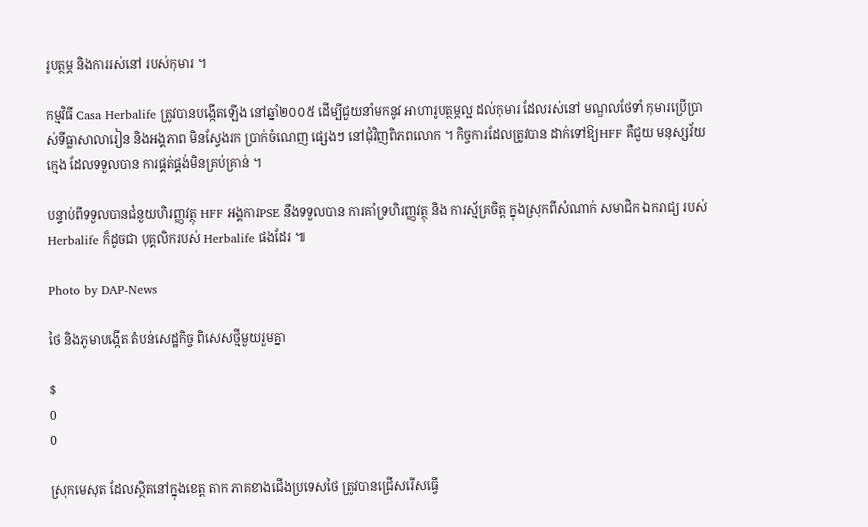រូបត្ថម្ភ និងការរស់នៅ របស់កុមារ ។

កម្មវិធី Casa Herbalife ត្រូវបានបង្កើតឡើង នៅឆ្នាំ២០០៥ ដើម្បីជួយនាំមកនូវ អាហារូបត្ថម្ភល្អ ដល់កុមារ ដែលរស់នៅ មណ្ឌលថែទាំ កុមារប្រើប្រាស់ទីធ្លាសាលារៀន និងអង្គភាព មិនស្វែងរក ប្រាក់ចំណេញ ផ្សេងៗ នៅជុំវិញពិភពលោក ។ កិច្ចការដែលត្រូវបាន ដាក់ទៅឱ្យHFF គឺជួយ មនុស្សវ័យក្មេង ដែលទទួលបាន ការផ្គត់ផ្គង់មិនគ្រប់គ្រាន់ ។

បន្ទាប់ពីទទួលបានជំនួយហិរញ្ញវត្ថុ HFF អង្គការPSE នឹងទទួលបាន ការគាំទ្រហិរញ្ញវត្ថុ និង ការស្ម័គ្រចិត្ត ក្នុងស្រុកពីសំណាក់ សមាជិក ឯករាជ្យ របស់ Herbalife ក៏ដូចជា បុគ្គលិករបស់ Herbalife ផងដែរ ៕

Photo by DAP-News

ថៃ និងភូមាបង្កើត តំបន់សេដ្ឋកិច្ច ពិសេសថ្មីមួយរួមគ្នា

$
0
0

ស្រុកមេសុត ដែលស្ថិតនៅក្នុងខេត្ត តាក ភាគខាងជើងប្រទេសថៃ ត្រូវបានជ្រើសរើសធ្វើ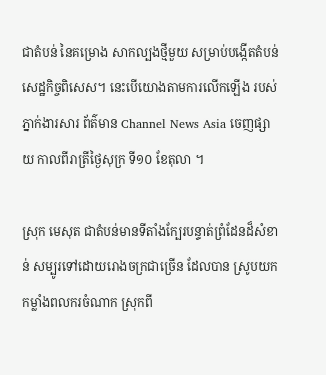ជាតំបន់ នៃគម្រោង សាកល្បងថ្មីមួយ សម្រាប់បង្កើតតំបន់សេដ្ឋកិច្ចពិសេស។ នេះបើយោងតាមការលើកឡើង របស់ភ្នាក់ងារសារ ព័ត៌មាន Channel News Asia ចេញផ្សាយ កាលពីរាត្រីថ្ងៃសុក្រ ទី១០ ខែតុលា ។

ស្រុក មេសុត ជាតំបន់មានទីតាំងក្បែរបន្ទាត់ព្រំដែនដ៏សំខាន់ សម្បូរទៅដោយរោងចក្រជាច្រើន ដែលបាន ស្រូបយកកម្លាំងពលករចំណាក ស្រុកពី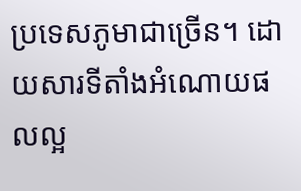ប្រទេសភូមាជាច្រើន។ ដោយសារទីតាំងអំណោយផលល្អ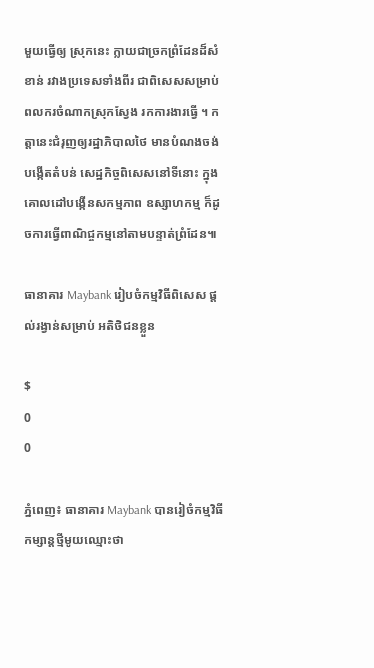មួយធ្វើឲ្យ ស្រុកនេះ ក្លាយជាច្រកព្រំដែនដ៏សំខាន់ រវាងប្រទេសទាំងពីរ ជាពិសេសសម្រាប់ពលករចំណាកស្រុកស្វែង រកការងារធ្វើ ។ កត្តានេះជំរុញឲ្យរដ្ឋាភិបាលថៃ មានបំណងចង់បង្កើតតំបន់ សេដ្ឋកិច្ចពិសេសនៅទីនោះ ក្នុង គោលដៅបង្កើនសកម្មភាព ឧស្សាហកម្ម ក៏ដូចការធ្វើពាណិជ្ចកម្មនៅតាមបន្ទាត់ព្រំដែន៕

ធានាគារ Maybank រៀបចំកម្មវិធីពិសេស ផ្តល់រង្វាន់សម្រាប់ អតិថិជនខ្លួន

$
0
0

ភ្នំពេញ៖ ធានាគារ Maybank បានរៀចំកម្មវិធីកម្សាន្តថ្មីមូយឈ្មោះថា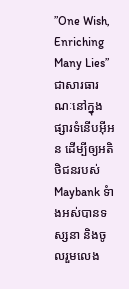”One Wish, Enriching Many Lies” ជាសារធារណៈនៅក្នុងផ្សារទំនើបអ៊ីអន ដើម្បីឲ្យអតិថិជនរបស់ Maybank ទំាងអស់បានទស្សនា និងចូលរួមលេង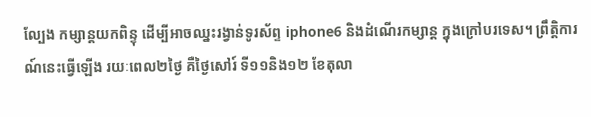ល្បែង កម្សាន្តយកពិន្ទុ ដើម្បីអាចឈ្នះរង្វាន់ទូរស័ព្ទ iphone6 និងដំណើរកម្សាន្ត ក្នុងក្រៅបរទេស។ ព្រឹត្តិការណ៍នេះធ្វើឡើង រយៈពេល២ថ្ងៃ គឺថ្ងៃសៅរ៍ ទី១១និង១២ ខែតុលា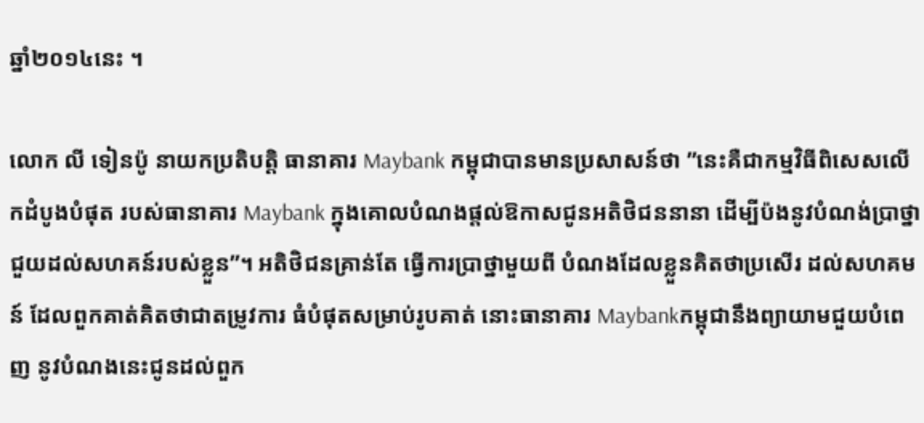ឆ្នាំ២០១៤នេះ ។

លោក លី ទៀនប៉ូ នាយកប្រតិបត្តិ ធានាគារ Maybank កម្ពុជាបានមានប្រសាសន៍ថា ”នេះគឺជាកម្មវិធីពិសេសលើកដំបូងបំផុត របស់ធានាគារ Maybank ក្នុងគោលបំណងផ្តល់ឱកាសជូនអតិថិជននានា ដើម្បីប៉ងនូវបំណង់ប្រាថ្នាជួយដល់សហគន៍របស់ខ្លួន”។ អតិថិជនគ្រាន់តែ ធ្វើការប្រាថ្នាមួយពី បំណងដែលខ្លួនគិតថាប្រសើរ ដល់សហគមន៍ ដែលពួកគាត់គិតថាជាតម្រូវការ ធំបំផុតសម្រាប់រូបគាត់ នោះធានាគារ Maybankកម្ពុជានឹងព្យាយាមជួយបំពេញ នូវបំណងនេះជូនដល់ពួក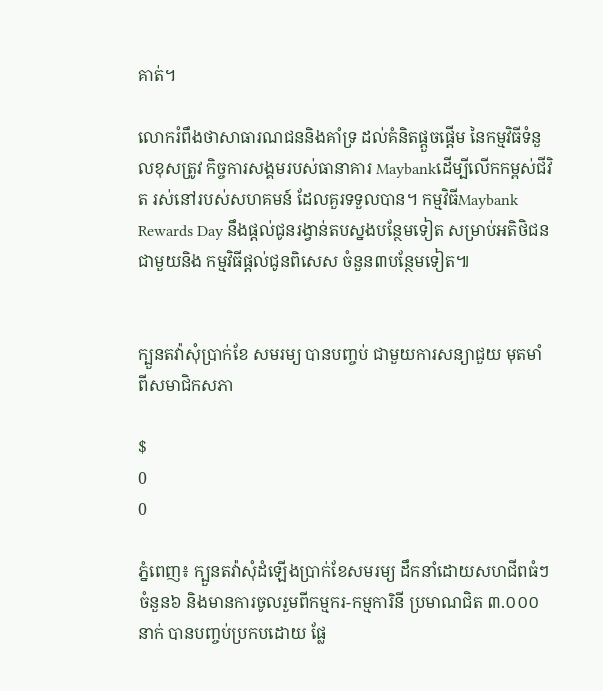គាត់។

លោករំពឹងថាសាធារណជននិងគាំទ្រ ដល់គំនិតផ្តួចផ្តើម នៃកម្មវិធីទំនួលខុសត្រូវ កិច្ចការសង្គមរបស់ធានាគារ Maybankដើម្បីលើកកម្ពស់ជីវិត រស់នៅរបស់សហគមន៍ ដែលគួរទទួលបាន។ កម្មវិធីMaybank Rewards Day នឹងផ្តល់ជូនរង្វាន់តបស្នងបន្ថែមទៀត សម្រាប់អតិថិជនជាមួយនិង កម្មវិធីផ្តល់ជូនពិសេស ចំនួន៣បន្ថែមទៀត៕


ក្បួនតវ៉ាសុំប្រាក់ខែ សមរម្យ បានបញ្ចប់ ជាមួយការសន្យាជួយ មុតមាំ ពីសមាជិកសភា

$
0
0

ភ្នំពេញ៖ ក្បួនតវ៉ាសុំដំឡើងប្រាក់ខែសមរម្យ ដឹកនាំដោយសហជីពធំៗចំនួន៦ និងមានការចូលរួមពីកម្មករ-កម្មការិនី ប្រមាណជិត ៣.០០០នាក់ បានបញ្ចប់ប្រកបដោយ ផ្លែ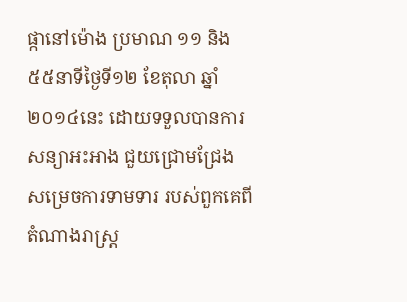ផ្កានៅម៉ោង ប្រមាណ ១១ និង៥៥នាទីថ្ងៃទី១២ ខែតុលា ឆ្នាំ ២០១៤នេះ ដោយទទួលបានការសន្យាអះអាង ជួយជ្រោមជ្រែង សម្រេចការទាមទារ របស់ពួកគេពី តំណាងរាស្រ្ត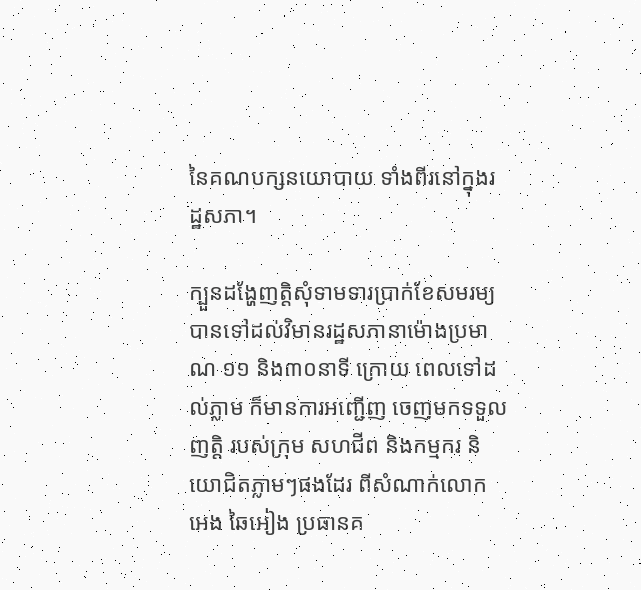នៃគណបក្សនយោបាយ ទាំងពីរនៅក្នុងរដ្ឋសភា។

ក្បួនដង្ហែញត្តិសុំទាមទារប្រាក់ខែសមរម្យ បានទៅដល់វិមានរដ្ឋសភានាម៉ោងប្រមាណ ១១ និង៣០នាទី ក្រោយ ពេលទៅដល់ភ្លាម ក៏មានការអញ្ជើញ ចេញមកទទួលញត្តិ របស់ក្រុម សហជីព និងកម្មករ និយោជិតភ្លាមៗផងដែរ ពីសំណាក់លោក អេង ឆៃអៀង ប្រធានគ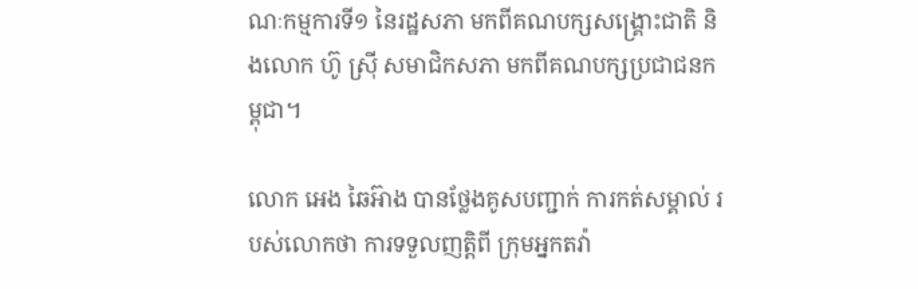ណៈកម្មការទី១ នៃរដ្ឋសភា មកពីគណបក្សសង្រ្គោះជាតិ និងលោក ហ៊ូ ស្រ៊ី សមាជិកសភា មកពីគណបក្សប្រជាជនកម្ពុជា។

លោក អេង ឆៃអ៊ាង បានថ្លែងគូសបញ្ជាក់ ការកត់សម្គាល់ របស់លោកថា ការទទួលញត្តិពី ក្រុមអ្នកតវ៉ា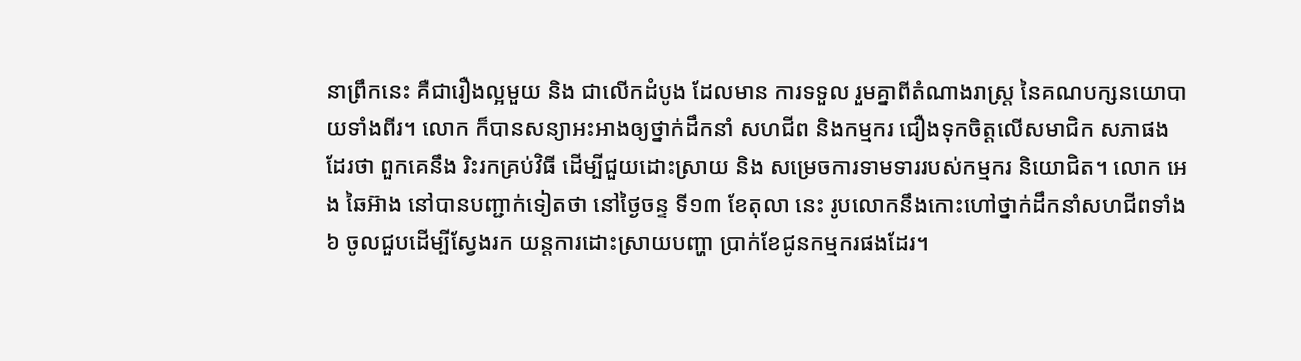នាព្រឹកនេះ គឺជារឿងល្អមួយ និង ជាលើកដំបូង ដែលមាន ការទទួល រួមគ្នាពីតំណាងរាស្ត្រ នៃគណបក្សនយោបាយទាំងពីរ។ លោក ក៏បានសន្យាអះអាងឲ្យថ្នាក់ដឹកនាំ សហជីព និងកម្មករ ជឿងទុកចិត្តលើសមាជិក សភាផង ដែរថា ពួកគេនឹង រិះរកគ្រប់វិធី ដើម្បីជួយដោះស្រាយ និង សម្រេចការទាមទាររបស់កម្មករ និយោជិត។ លោក អេង ឆៃអ៊ាង នៅបានបញ្ជាក់ទៀតថា នៅថ្ងៃចន្ទ ទី១៣ ខែតុលា នេះ រូបលោកនឹងកោះហៅថ្នាក់ដឹកនាំសហជីពទាំង៦ ចូលជួបដើម្បីស្វែងរក យន្តការដោះស្រាយបញ្ហា ប្រាក់ខែជូនកម្មករផងដែរ។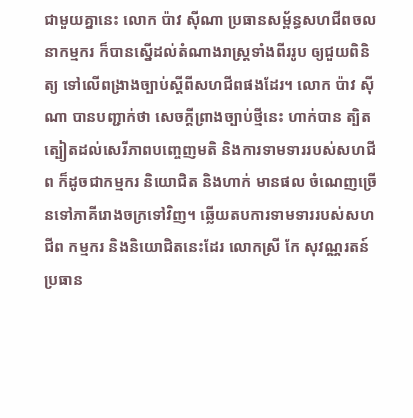ជាមួយគ្នានេះ លោក ប៉ាវ ស៊ីណា ប្រធានសម្ព័ន្ធសហជីពចលនាកម្មករ ក៏បានស្នើដល់តំណាងរាស្ត្រទាំងពីររូប ឲ្យជួយពិនិត្យ ទៅលើពង្រាងច្បាប់ស្តីពីសហជីពផងដែរ។ លោក ប៉ាវ ស៊ីណា បានបញ្ជាក់ថា សេចក្តីព្រាងច្បាប់ថ្មីនេះ ហាក់បាន ត្បិតត្បៀតដល់សេរីភាពបញ្ចេញមតិ និងការទាមទាររបស់សហជីព ក៏ដូចជាកម្មករ និយោជិត និងហាក់ មានផល ចំណេញច្រើនទៅភាគីរោងចក្រទៅវិញ។ ឆ្លើយតបការទាមទាររបស់សហជីព កម្មករ និងនិយោជិតនេះដែរ លោកស្រី កែ សុវណ្ណរតន៍ ប្រធាន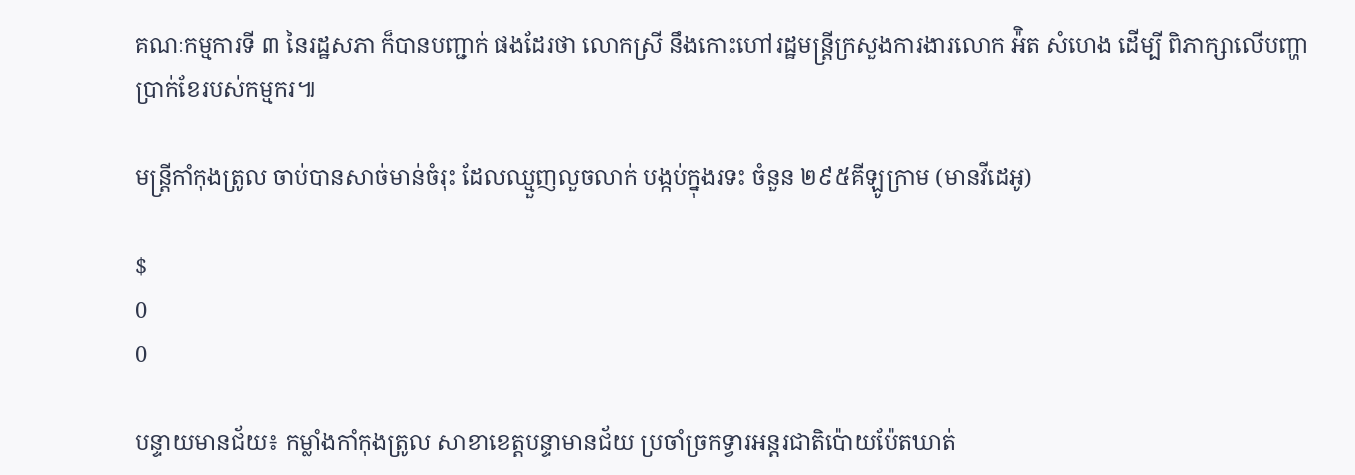គណៈកម្មការទី ៣ នៃរដ្ឋសភា ក៏បានបញ្ជាក់ ផងដែរថា លោកស្រី នឹងកោះហៅរដ្ឋមន្រ្តីក្រសួងការងារលោក អ៉ិត សំហេង ដើម្បី ពិភាក្សាលើបញ្ហា ប្រាក់ខែរបស់កម្មករ៕

មន្ត្រីកាំកុងត្រូល ចាប់បានសាច់មាន់ចំរុះ ដែលឈ្មួញលួចលាក់ បង្កប់ក្នុងរទះ ចំនួន ២៩៥គីឡូក្រាម (មានវីដេអូ)

$
0
0

បន្ទាយមានជ័យ៖ កម្លាំងកាំកុងត្រូល សាខាខេត្តបន្ទាមានជ័យ ប្រចាំច្រកទ្វារអន្តរជាតិប៉ោយប៉ែតឃាត់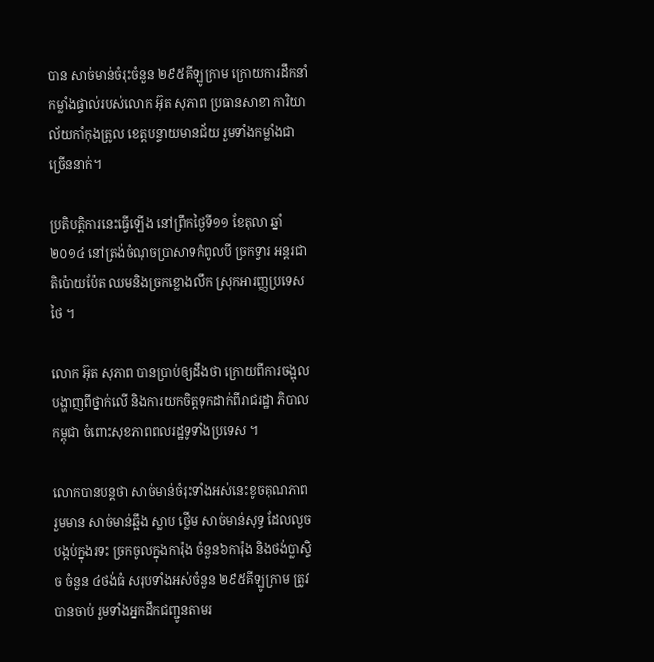បាន សាច់មាន់ចំរុះចំនួន ២៩៥គីឡូក្រាម ក្រោយការដឹកនាំកម្លាំងផ្ទាល់របស់លោក អ៊ុត សុភាព ប្រធានសាខា ការិយាល័យកាំកុងត្រូល ខេត្ដបន្ទាយមានជ័យ រួមទាំងកម្លាំងជាច្រើននាក់។

ប្រតិបត្តិការនេះធ្វើឡើង នៅព្រឹកថ្ងៃទី១១ ខែតុលា ឆ្នាំ២០១៤ នៅត្រង់ចំណុចប្រាសាទកំពូលបី ច្រកទ្វារ អន្តរជាតិប៉ោយប៉ែត ឈមនិងច្រកខ្លោងលឹក ស្រុកអារញ្ញប្រទេសថៃ ។

លោក អ៊ុត សុភាព បានប្រាប់ឲ្យដឹងថា ក្រោយពីការចង្អុលបង្ហាញពីថ្នាក់លើ និងការយកចិត្តទុកដាក់ពីរាជរដ្ឋា ភិបាលកម្ពុជា ចំពោះសុខភាពពលរដ្ឋទូទាំងប្រទេស ។

លោកបានបន្តថា សាច់មាន់ចំរុះទាំងអស់នេះខូចគុណភាព រួមមាន សាច់មាន់ឆ្អឹង ស្លាប ថ្លើម សាច់មាន់សុទ្ធ ដែលលួចបង្កប់ក្នុងរទះ ច្រកចូលក្នុងការ៉ុង ចំនួន៦ការ៉ុង និងថង់ប្លាស្ទិច ចំនួន ៤ថង់ធំ សរុបទាំងអស់ចំនួន ២៩៥គីឡូក្រាម ត្រូវបានចាប់ រួមទាំងអ្នកដឹកជញ្ជូនតាមរ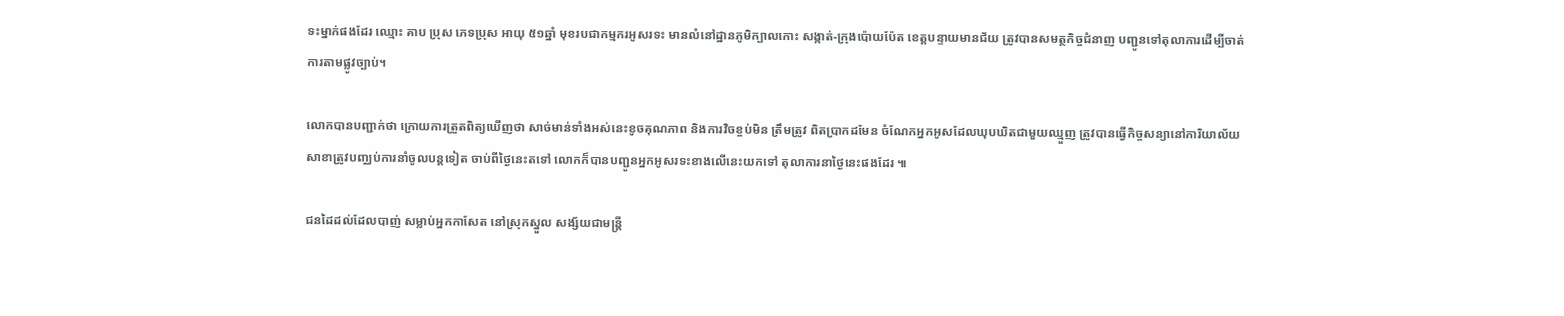ទះម្នាក់ផងដែរ ឈ្មោះ គាប ប្រុស ភេទប្រុស អាយុ ៥១ឆ្នាំ មុខរបជាកម្មករអូសរទះ មានលំនៅដ្ឋានភូមិក្បាលកោះ សង្កាត់-ក្រុងប៉ោយប៉ែត ខេត្តបន្ទាយមានជ័យ ត្រូវបានសមត្ថកិច្ចជំនាញ បញ្ជូនទៅតុលាការដើម្បីចាត់ការតាមផ្លូវច្បាប់។

លោកបានបញ្ជាក់ថា ក្រោយការត្រួតពិត្យឃើញថា សាច់មាន់ទាំងអស់នេះខូចគុណភាព និងការវិចខ្ចប់មិន ត្រឹមត្រូវ ពិតប្រាកដមែន ចំណែកអ្នកអូសដែលឃុបឃិតជាមួយឈ្មួញ ត្រូវបានធ្វើកិច្ចសន្យានៅការិយាល័យ សាខាត្រូវបញ្ឈប់ការនាំចូលបន្តទៀត ចាប់ពីថ្ងៃនេះតទៅ លោកក៏បានបញ្ជូនអ្នកអូសរទះខាងលើនេះយកទៅ តុលាការនាថ្ងៃនេះផងដែរ ៕

ជនដៃដល់ដែលបាញ់ សម្លាប់អ្នកកាសែត នៅស្រុកស្នួល សង្ស័យជាមន្ត្រី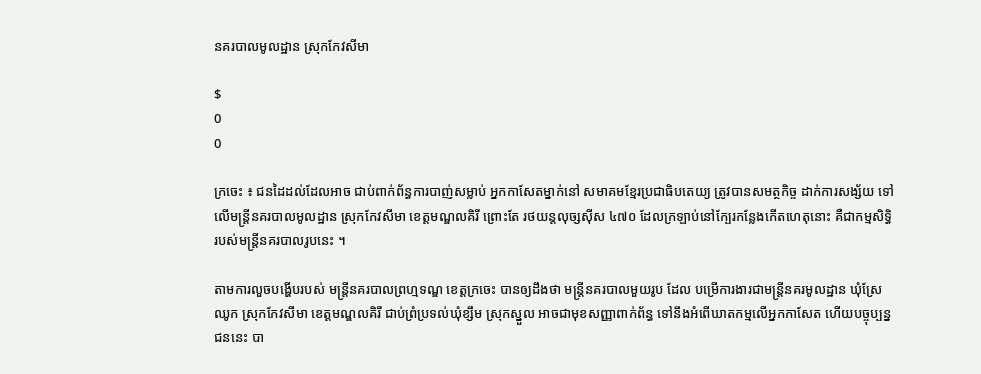នគរបាលមូលដ្ឋាន ស្រុកកែវសីមា

$
0
0

ក្រចេះ ៖ ជនដៃដល់ដែលអាច ជាប់ពាក់ព័ន្ធការបាញ់សម្លាប់ អ្នកកាសែតម្នាក់នៅ សមាគមខ្មែរប្រជាធិបតេយ្យ ត្រូវបានសមត្ថកិច្ច ដាក់ការសង្ស័យ ទៅលើមន្ត្រីនគរបាលមូលដ្ឋាន ស្រុកកែវសីមា ខេត្តមណ្ឌលគិរី ព្រោះតែ រថយន្តលុច្សស៊ីស ៤៧០ ដែលក្រឡាប់នៅក្បែរកន្លែងកើតហេតុនោះ គឺជាកម្មសិទ្ធិរបស់មន្ត្រីនគរបាលរូបនេះ ។

តាមការលួចបង្ហើបរបស់ មន្ត្រីនគរបាលព្រហ្មទណ្ឌ ខេត្តក្រចេះ បានឲ្យដឹងថា មន្ត្រីនគរបាលមួយរូប ដែល បម្រើការងារជាមន្ត្រីនគរមូលដ្ឋាន ឃុំស្រែឈូក ស្រុកកែវសីមា ខេត្តមណ្ឌលគិរី ជាប់ព្រំប្រទល់ឃុំខ្សឹម ស្រុកស្នួល អាចជាមុខសញ្ញាពាក់ព័ន្ធ ទៅនឹងអំពើឃាតកម្មលើអ្នកកាសែត ហើយបច្ចុប្បន្នជននេះ បា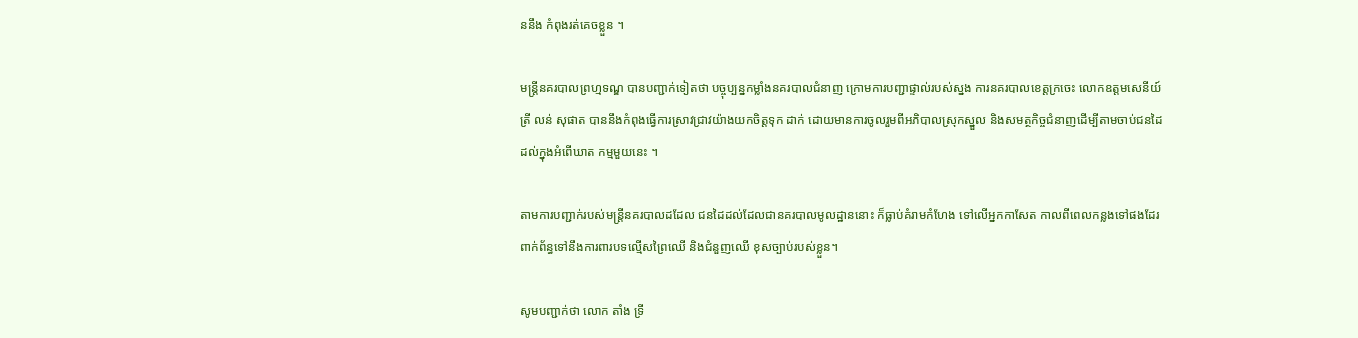ននឹង កំពុងរត់គេចខ្លួន ។

មន្ត្រីនគរបាលព្រហ្មទណ្ឌ បានបញ្ជាក់ទៀតថា បច្ចុប្បន្នកម្លាំងនគរបាលជំនាញ ក្រោមការបញ្ជាផ្ទាល់របស់ស្នង ការនគរបាលខេត្តក្រចេះ លោកឧត្តមសេនីយ៍ត្រី លន់ សុផាត បាននឹងកំពុងធ្វើការស្រាវជ្រាវយ៉ាងយកចិត្តទុក ដាក់ ដោយមានការចូលរួមពីអភិបាលស្រុកស្នួល និងសមត្ថកិច្ចជំនាញដើម្បីតាមចាប់ជនដៃដល់ក្នុងអំពើឃាត កម្មមួយនេះ ។

តាមការបញ្ជាក់របស់មន្ត្រីនគរបាលដដែល ជនដៃដល់ដែលជានគរបាលមូលដ្ឋាននោះ ក៏ធ្លាប់គំរាមកំហែង ទៅលើអ្នកកាសែត កាលពីពេលកន្លងទៅផងដែរ ពាក់ព័ន្ធទៅនឹងការពារបទល្មើសព្រៃឈើ និងជំនួញឈើ ខុសច្បាប់របស់ខ្លួន។

សូមបញ្ជាក់ថា លោក តាំង ទ្រី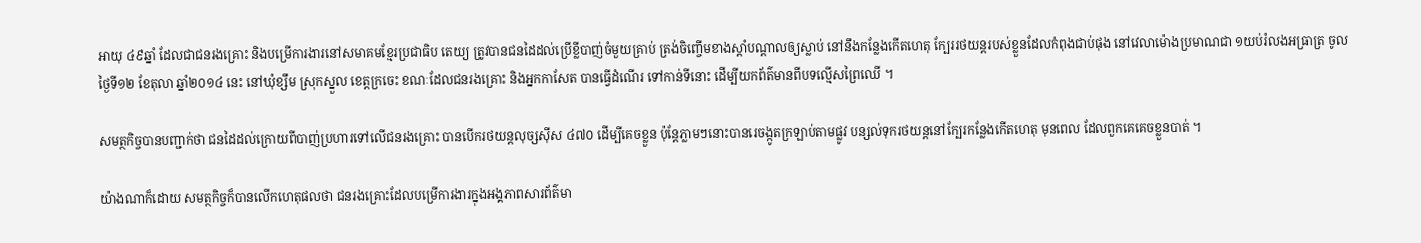អាយុ ៤៩ឆ្នាំ ដែលជាជនរងគ្រោះ និងបម្រើការងារនៅសមាគមខ្មែរប្រជាធិប តេយ្យ ត្រូវបានជនដៃដល់ប្រើខ្លីបាញ់ចំមួយគ្រាប់ ត្រង់ចិញ្ចើមខាងស្តាំបណ្តាលឲ្យស្លាប់ នៅនឹងកន្លែងកើតហេតុ ក្បែររថយន្តរបស់ខ្លួនដែលកំពុងជាប់ផុង នៅវេលាម៉ោងប្រមាណជា ១យប់រំលងអធ្រាត្រ ចូលថ្ងៃទី១២ ខែតុលា ឆ្នាំ២០១៤ នេះ នៅឃុំខ្សឹម ស្រុកស្នួល ខេត្តក្រចេះ ខណៈដែលជនរងគ្រោះ និងអ្នកកាសែត បានធ្វើដំណើរ ទៅកាន់ទីនោះ ដើម្បីយកព័ត៌មានពីបទល្មើសព្រៃឈើ ។

សមត្ថកិច្ចបានបញ្ជាក់ថា ជនដៃដល់ក្រោយពីបាញ់ប្រហារទៅលើជនរងគ្រោះ បានបើករថយន្តលុច្សស៊ីស ៤៧០ ដើម្បីគេចខ្លួន ប៉ុន្តែភ្លាមៗនោះបានរេចង្កូតក្រឡាប់តាមផ្លូវ បន្សល់ទុករថយន្តនៅក្បែរកន្លែងកើតហេតុ មុនពេល ដែលពួកគេគេចខ្លួនបាត់ ។

យ៉ាងណាក៏ដោយ សមត្ថកិច្ចក៏បានលើកហេតុផលថា ជនរងគ្រោះដែលបម្រើការងារក្នុងអង្គភាពសារព័ត៌មា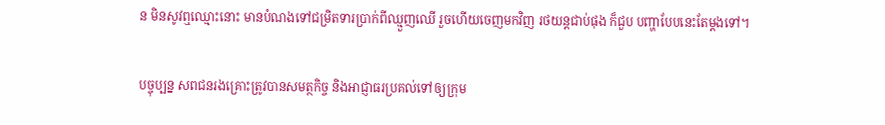ន មិនសូវឮឈ្មោះនោះ មានបំណងទៅជម្រិតទារប្រាក់ពីឈ្មួញឈើ រួចហើយចេញមកវិញ រថយន្តជាប់ផុង ក៏ជួប បញ្ហាបែបនេះតែម្តងទៅ។

បច្ចុប្បន្ន សពជនរងគ្រោះត្រូវបានសមត្ថកិច្ច និងអាជ្ញាធរប្រគល់ទៅឲ្យក្រុម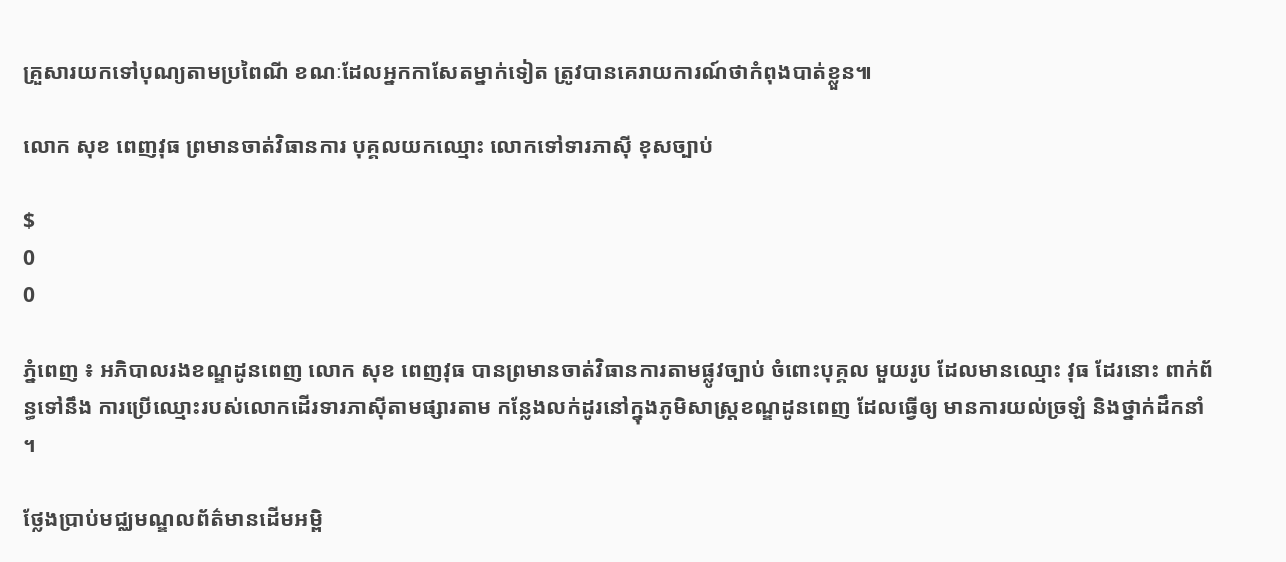គ្រួសារយកទៅបុណ្យតាមប្រពៃណី ខណៈដែលអ្នកកាសែតម្នាក់ទៀត ត្រូវបានគេរាយការណ៍ថាកំពុងបាត់ខ្លួន៕

លោក សុខ ពេញវុធ ព្រមានចាត់វិធានការ បុគ្គលយកឈ្មោះ លោកទៅទារភាស៊ី ខុសច្បាប់

$
0
0

ភ្នំពេញ ៖ អភិបាលរងខណ្ឌដូនពេញ លោក សុខ ពេញវុធ បានព្រមានចាត់វិធានការតាមផ្លូវច្បាប់ ចំពោះបុគ្គល មួយរូប ដែលមានឈ្មោះ វុធ ដែរនោះ ពាក់ព័ន្ធទៅនឹង ការប្រើឈ្មោះរបស់លោកដើរទារភាស៊ីតាមផ្សារតាម កន្លែងលក់ដូរនៅក្នុងភូមិសាស្ត្រខណ្ឌដូនពេញ ដែលធ្វើឲ្យ មានការយល់ច្រឡំ និងថ្នាក់ដឹកនាំ ។

ថ្លែងប្រាប់មជ្ឈមណ្ឌលព័ត៌មានដើមអម្ពិ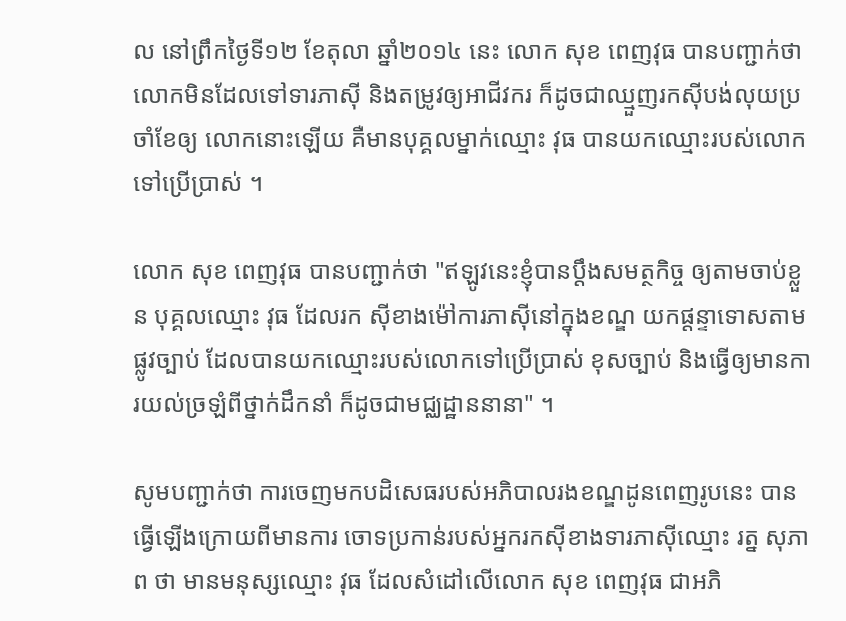ល នៅព្រឹកថ្ងៃទី១២ ខែតុលា ឆ្នាំ២០១៤ នេះ លោក សុខ ពេញវុធ បានបញ្ជាក់ថា លោកមិនដែលទៅទារភាស៊ី និងតម្រូវឲ្យអាជីវករ ក៏ដូចជាឈ្មួញរកស៊ីបង់លុយប្រចាំខែឲ្យ លោកនោះឡើយ គឺមានបុគ្គលម្នាក់ឈ្មោះ វុធ បានយកឈ្មោះរបស់លោកទៅប្រើប្រាស់ ។

លោក សុខ ពេញវុធ បានបញ្ជាក់ថា "ឥឡូវនេះខ្ញុំបានប្តឹងសមត្ថកិច្ច ឲ្យតាមចាប់ខ្លួន បុគ្គលឈ្មោះ វុធ ដែលរក ស៊ីខាងម៉ៅការភាស៊ីនៅក្នុងខណ្ឌ យកផ្តន្ទាទោសតាមផ្លូវច្បាប់ ដែលបានយកឈ្មោះរបស់លោកទៅប្រើប្រាស់ ខុសច្បាប់ និងធ្វើឲ្យមានការយល់ច្រឡំពីថ្នាក់ដឹកនាំ ក៏ដូចជាមជ្ឈដ្ឋាននានា" ។

សូមបញ្ជាក់ថា ការចេញមកបដិសេធរបស់អភិបាលរងខណ្ឌដូនពេញរូបនេះ បានធ្វើឡើងក្រោយពីមានការ ចោទប្រកាន់របស់អ្នករកស៊ីខាងទារភាស៊ីឈ្មោះ រត្ន សុភាព ថា មានមនុស្សឈ្មោះ វុធ ដែលសំដៅលើលោក សុខ ពេញវុធ ជាអភិ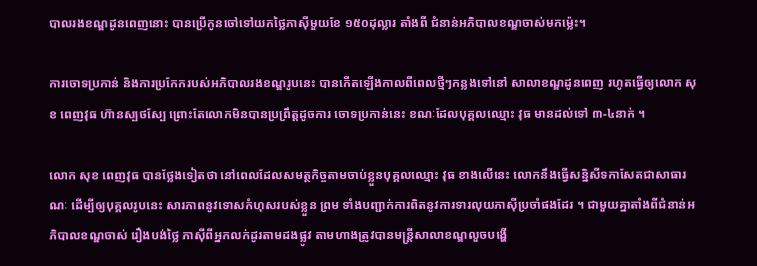បាលរងខណ្ឌដូនពេញនោះ បានប្រើកូនចៅទៅយកថ្លៃភាស៊ីមួយខែ ១៥០ដុល្លារ តាំងពី ជំនាន់អភិបាលខណ្ឌចាស់មកម៉្លេះ។

ការចោទប្រកាន់ និងការប្រកែករបស់អភិបាលរងខណ្ឌរូបនេះ បានកើតឡើងកាលពីពេលថ្មីៗកន្លងទៅនៅ សាលាខណ្ឌដូនពេញ រហូតធ្វើឲ្យលោក សុខ ពេញវុធ ហ៊ានស្បថស្បែ ព្រោះតែលោកមិនបានប្រព្រឹត្តដូចការ ចោទប្រកាន់នេះ ខណៈដែលបុគ្គលឈ្មោះ វុធ មានដល់ទៅ ៣-៤នាក់ ។

លោក សុខ ពេញវុធ បានថ្លែងទៀតថា នៅពេលដែលសមត្ថកិច្ចតាមចាប់ខ្លួនបុគ្គលឈ្មោះ វុធ ខាងលើនេះ លោកនឹងធ្វើសន្និសីទកាសែតជាសាធារណៈ ដើម្បីឲ្យបុគ្គលរូបនេះ សារភាពនូវទោសកំហុសរបស់ខ្លួន ព្រម ទាំងបញ្ជាក់ការពិតនូវការទារលុយភាស៊ីប្រចាំផងដែរ ។ ជាមួយគ្នាតាំងពីជំនាន់អភិបាលខណ្ឌចាស់ រឿងបង់ថ្លៃ ភាស៊ីពីអ្នកលក់ដូរតាមដងផ្លូវ តាមហាងត្រូវបានមន្ត្រីសាលាខណ្ឌលួចបង្ហើ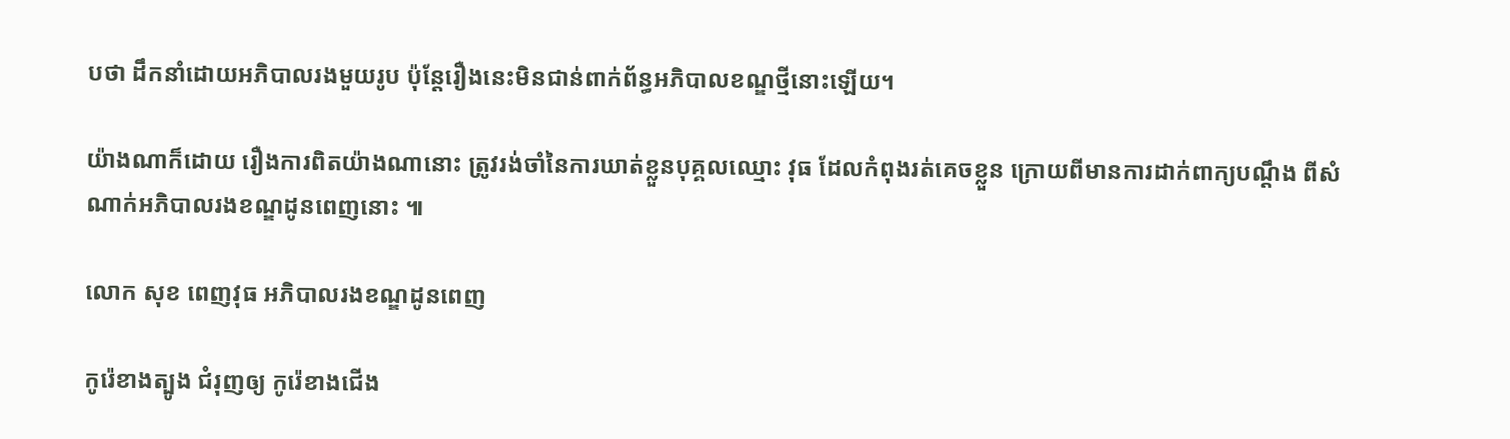បថា ដឹកនាំដោយអភិបាលរងមួយរូប ប៉ុន្តែរឿងនេះមិនជាន់ពាក់ព័ន្ធអភិបាលខណ្ឌថ្មីនោះឡើយ។

យ៉ាងណាក៏ដោយ រឿងការពិតយ៉ាងណានោះ ត្រូវរង់ចាំនៃការឃាត់ខ្លួនបុគ្គលឈ្មោះ វុធ ដែលកំពុងរត់គេចខ្លួន ក្រោយពីមានការដាក់ពាក្យបណ្តឹង ពីសំណាក់អភិបាលរងខណ្ឌដូនពេញនោះ ៕

លោក សុខ ពេញវុធ អភិបាលរងខណ្ឌដូនពេញ

កូរ៉េខាងត្បូង ជំរុញឲ្យ កូរ៉េខាងជើង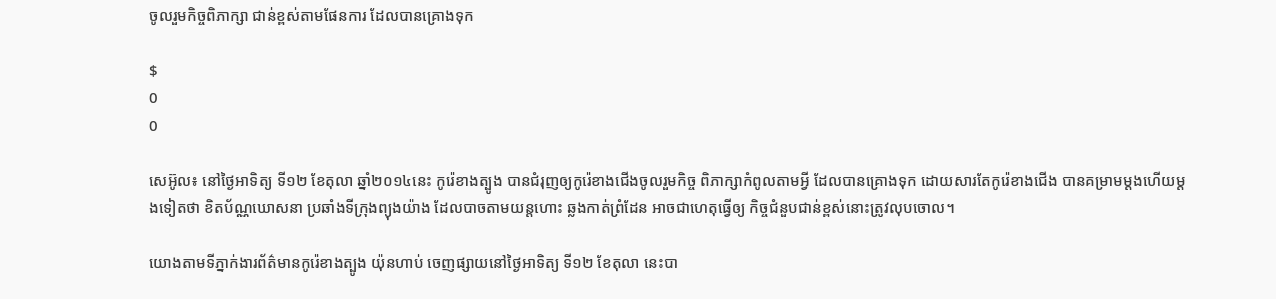ចូលរួមកិច្ចពិភាក្សា ជាន់ខ្ពស់តាមផែនការ ដែលបានគ្រោងទុក

$
0
0

សេអ៊ូល៖ នៅថ្ងៃអាទិត្យ ទី១២ ខែតុលា ឆ្នាំ២០១៤នេះ កូរ៉េខាងត្បូង បានជំរុញឲ្យកូរ៉េខាងជើងចូលរួមកិច្ច ពិភាក្សាកំពូលតាមអ្វី ដែលបានគ្រោងទុក ដោយសារតែកូរ៉េខាងជើង បានគម្រាមម្តងហើយម្តងទៀតថា ខិតប័ណ្ណឃោសនា ប្រឆាំងទីក្រុងព្យុងយ៉ាង ដែលបាចតាមយន្តហោះ ឆ្លងកាត់ព្រំដែន អាចជាហេតុធ្វើឲ្យ កិច្ចជំនួបជាន់ខ្ពស់នោះត្រូវលុបចោល។

យោងតាមទីភ្នាក់ងារព័ត៌មានកូរ៉េខាងត្បូង យ៉ុនហាប់ ចេញផ្សាយនៅថ្ងៃអាទិត្យ ទី១២ ខែតុលា នេះបា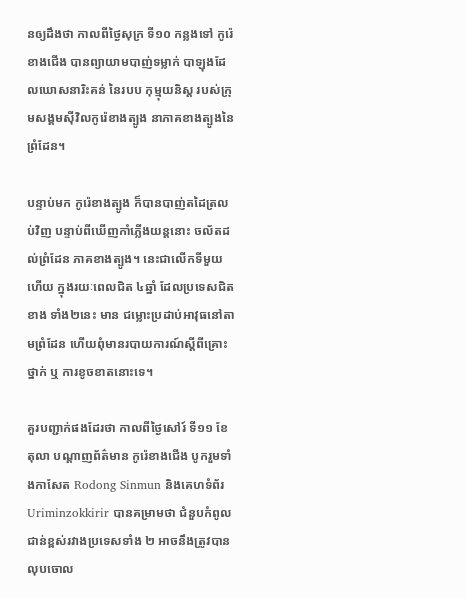នឲ្យដឹងថា កាលពីថ្ងៃសុក្រ ទី១០ កន្លងទៅ កូរ៉េខាងជើង បានព្យាយាមបាញ់ទម្លាក់ បាឡុងដែលឃោសនារិះគន់ នៃរបប កុម្មុយនិស្ត របស់ក្រុមសង្គមស៊ីវិលកូរ៉េខាងត្បូង នាភាគខាងត្បូងនៃព្រំដែន។

បន្ទាប់មក កូរ៉េខាងត្បូង ក៏បានបាញ់តដៃត្រលប់វិញ បន្ទាប់ពីឃើញកាំភ្លើងយន្តនោះ ចល័តដល់ព្រំដែន ភាគខាងត្បូង។ នេះជាលើកទីមួយហើយ ក្នុងរយៈពេលជិត ៤ឆ្នាំ ដែលប្រទេសជិតខាង ទាំង២នេះ មាន ជម្លោះប្រដាប់អាវុធនៅតាមព្រំដែន ហើយពុំមានរបាយការណ៍ស្តីពីគ្រោះថ្នាក់ ឬ ការខូចខាតនោះទេ។

គួរបញ្ជាក់ផងដែរថា កាលពីថ្ងៃសៅរ៍ ទី១១ ខែតុលា បណ្តាញព័ត៌មាន កូរ៉េខាងជើង បូករួមទាំងកាសែត Rodong Sinmun និងគេហទំព័រ Uriminzokkirir បានគម្រាមថា ជំនួបកំពូលជាន់ខ្ពស់រវាងប្រទេសទាំង ២ អាចនឹងត្រូវបាន លុបចោល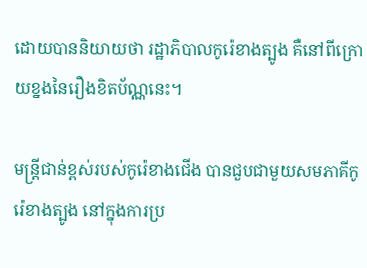ដោយបាននិយាយថា រដ្ឋាភិបាលកូរ៉េខាងត្បូង គឺនៅពីក្រោយខ្នងនៃរឿងខិតប័ណ្ណនេះ។

មន្រ្តីជាន់ខ្ពស់របស់កូរ៉េខាងជើង បានជួបជាមួយសមភាគីកូរ៉េខាងត្បូង នៅក្នុងការប្រ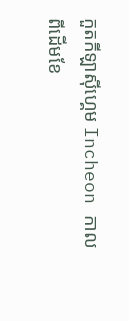កួតកីឡាស៊ីហ្គេម Incheon កាលពីដើមខែ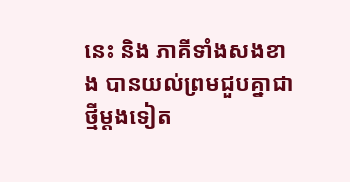នេះ និង ភាគីទាំងសងខាង បានយល់ព្រមជួបគ្នាជាថ្មីម្តងទៀត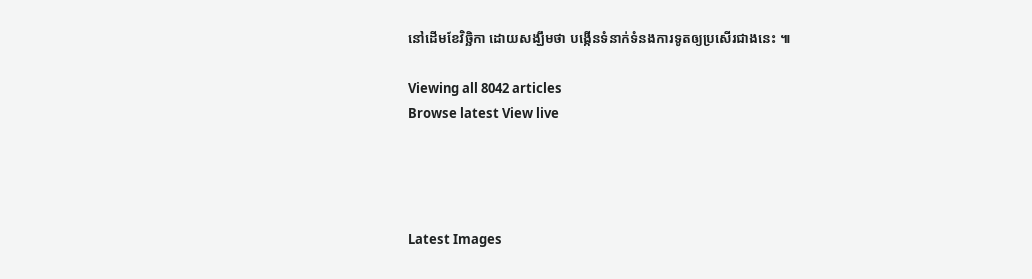នៅដើមខែវិច្ឆិកា ដោយសង្ឃឹមថា បង្កើនទំនាក់ទំនងការទូតឲ្យប្រសើរជាងនេះ ៕

Viewing all 8042 articles
Browse latest View live




Latest Images